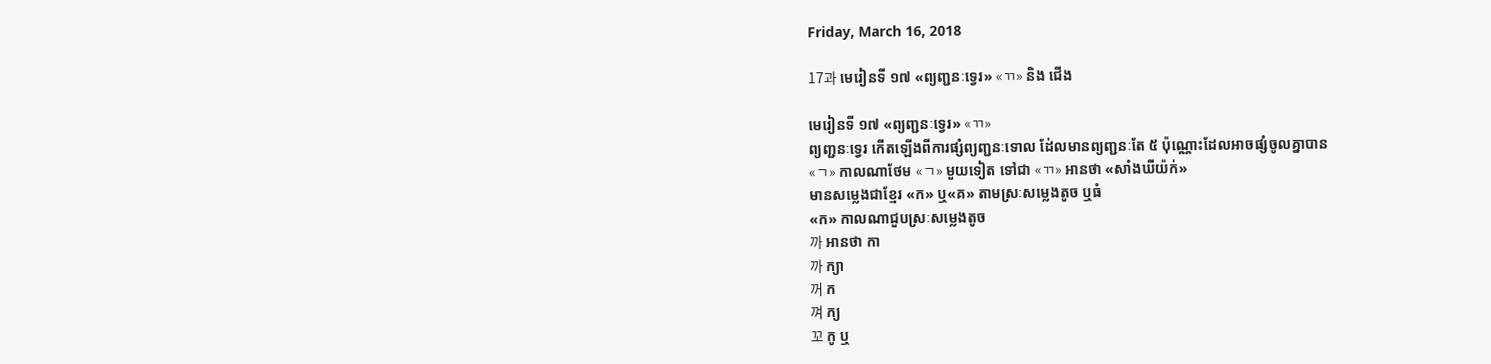Friday, March 16, 2018

17과 មេរៀនទី ១៧ «ព្យញ្ជនៈទ្វេរ» «ㄲ» និង ជើង

មេរៀនទី ១៧ «ព្យញ្ជនៈទ្វេរ» «ㄲ»
ព្យញ្ជនៈទ្វេរ កើតឡើងពីការផ្សំព្យញ្ជនៈទោល ដ់ែលមានព្យញ្ជនៈតែ ៥ ប៉ុណ្ណោះដែលអាចផ្សំចូលគ្នាបាន
«ㄱ» កាលណាថែម «ㄱ» មួយទៀត ទៅជា «ㄲ» អានថា «សាំងឃីយ៉ក់»
មានសម្លេងជាខ្មែរ «ក» ឬ«គ» តាមស្រៈសម្លេងតូច ឬធំ
«ក» កាលណាជួបស្រៈសម្លេងតូច
까 អានថា កា
까 ក្យា
꺼 ក
껴 ក្យ
꼬 កូ ឬ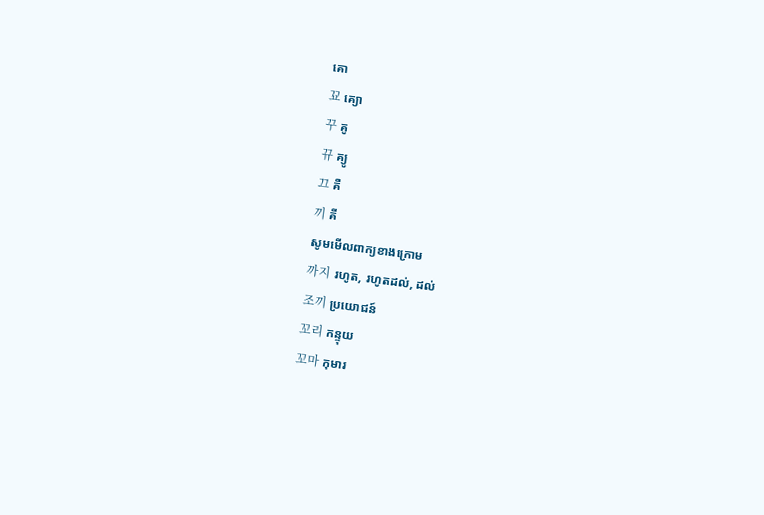គោ
꾜 គ្យោ
꾸 គូ
뀨 គ្យូ
끄 គឺ
끼 គី
សូមមើលពាក្យខាងក្រោម
까지 រហូត, រហូតដល់, ដល់
조끼 ប្រយោជន៍
꼬리 កន្ទុយ
꼬마 កុមារ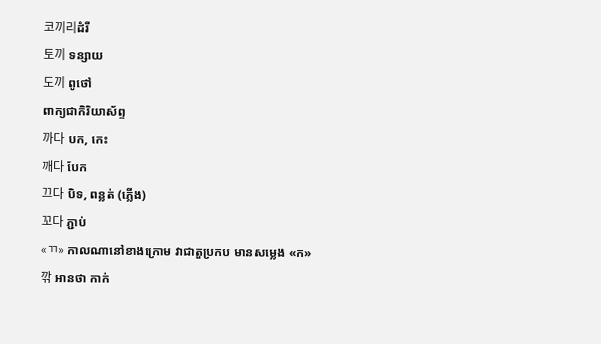코끼리ដំរី
토끼 ទន្សាយ
도끼 ពូថៅ
ពាក្យជាកិរិយាស័ព្ទ
까다 បក, កេះ
깨다 បែក
끄다 បិទ, ពន្លត់ (ភ្លើង)
꼬다 ភ្ជាប់
«ㄲ» កាលណានៅខាងក្រោម វាជាតួប្រកប មានសម្លេង «ក»
깎 អានថា កាក់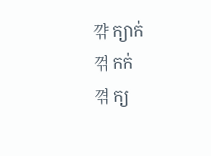꺆 ក្យាក់
꺾 កក់
껶 ក្យ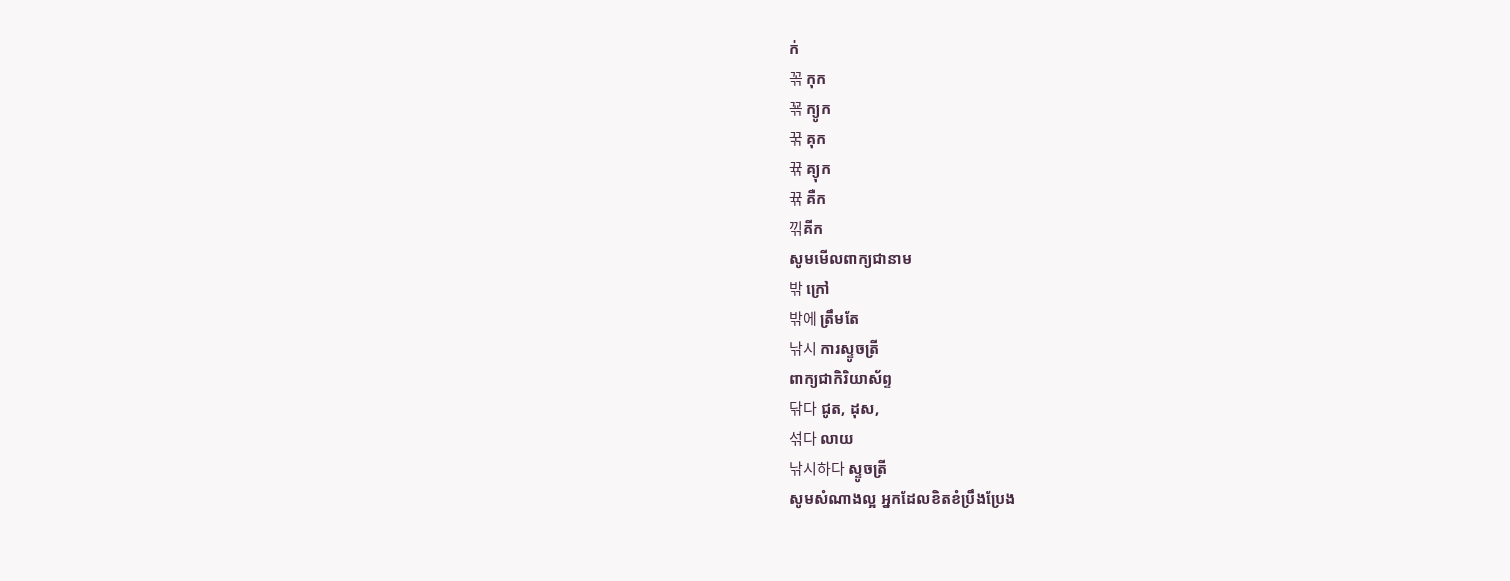ក់
꼮 កុក
꾞 ក្យូក
꾺 គុក
뀪 គ្យុក
뀪 គឺក
끾គីក
សូមមើលពាក្យជានាម
밖 ក្រៅ
밖에 ត្រឹមតែ
낚시 ការស្ទូចត្រី
ពាក្យជាកិរិយាស័ព្ទ
닦다 ជូត, ដុស,
섞다 លាយ
낚시하다 ស្ទូចត្រី
សូមសំណាងល្អ អ្នកដែលខិតខំប្រឹងប្រែង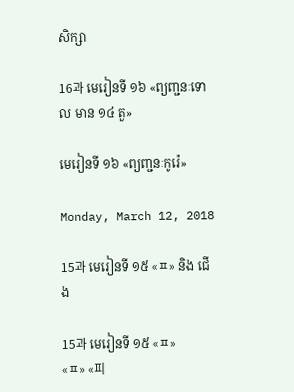សិក្សា

16과 មេរៀនទី ១៦ «ព្យញ្ជនៈទោល មាន ១៤ តួ»

មេរៀនទី ១៦ «ព្យញ្ជនៈកូរ៉េ»

Monday, March 12, 2018

15과 មេរៀនទី ១៥ «ㅍ» និង ជើង

15과 មេរៀនទី ១៥ «ㅍ»
«ㅍ» «피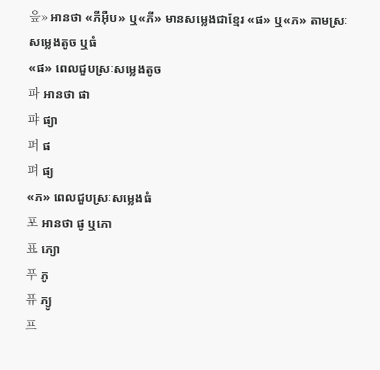읖» អានថា «ភីអ៊ឺប» ឬ«ភី» មានសម្លេងជាខ្មែរ «ផ» ឬ«ភ» តាមស្រៈសម្លេងតូច ឬធំ
«ផ» ពេលជួបស្រៈសម្លេងតូច
파 អានថា ផា
퍄 ផ្យា
퍼 ផ
펴 ផ្យ
«ភ» ពេលជួបស្រៈសម្លេងធំ
포 អានថា ផូ ឬភោ
표 ភ្យោ
푸 ភូ
퓨 ភ្យូ
프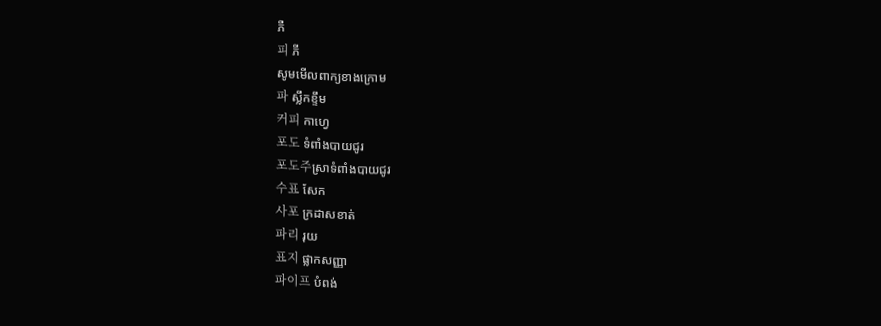ភឺ
피 ភី
សូមមើលពាក្យខាងក្រោម
파 ស្លឹកខ្ទឹម
커피 កាហ្វេ
포도 ទំពាំងបាយជូរ
포도주ស្រាទំពាំងបាយជូរ
수표 សែក
사포 ក្រដាសខាត់
파리 រុយ
표지 ផ្លាកសញ្ញា
파이프 បំពង់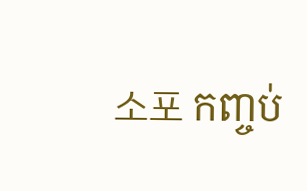소포 កញ្ចប់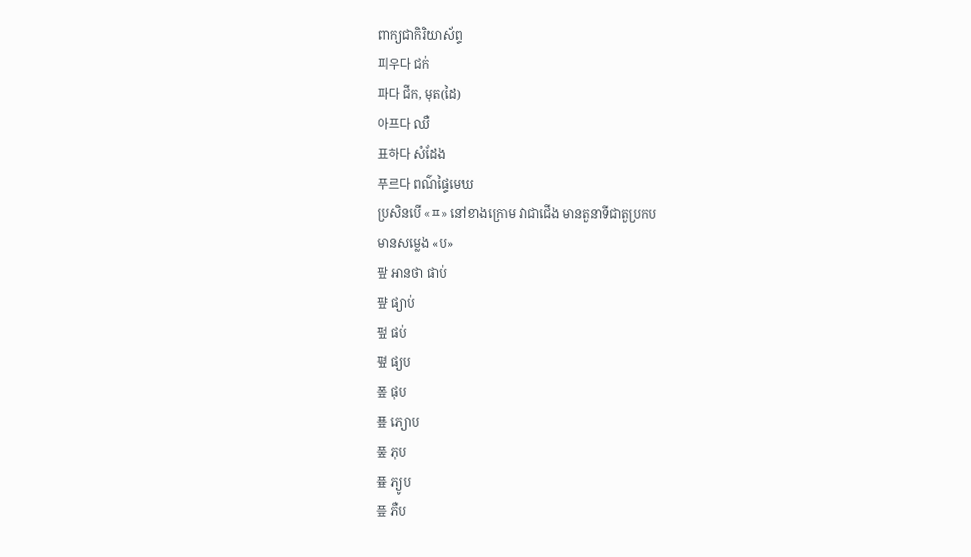ពាក្យជាកិរិយាស័ព្ទ
피우다 ជក់
파다 ជីក, មុត(ដៃ)
아프다 ឈឺ
표하다 សំដែង
푸르다 ពណ៌ផ្ទៃមេឃ
ប្រសិនបើ «ㅍ» នៅខាងក្រោម វាជាជើង មានតួនាទីជាតួប្រកប
មានសម្លេង «ប»
팦 អានថា ផាប់
퍞 ផ្យាប់
펖 ផប់
폎 ផ្យប
퐆 ផុប
푶 ភ្យោប
풒 ភុប
픂 ភ្យូប
픞 ភឺប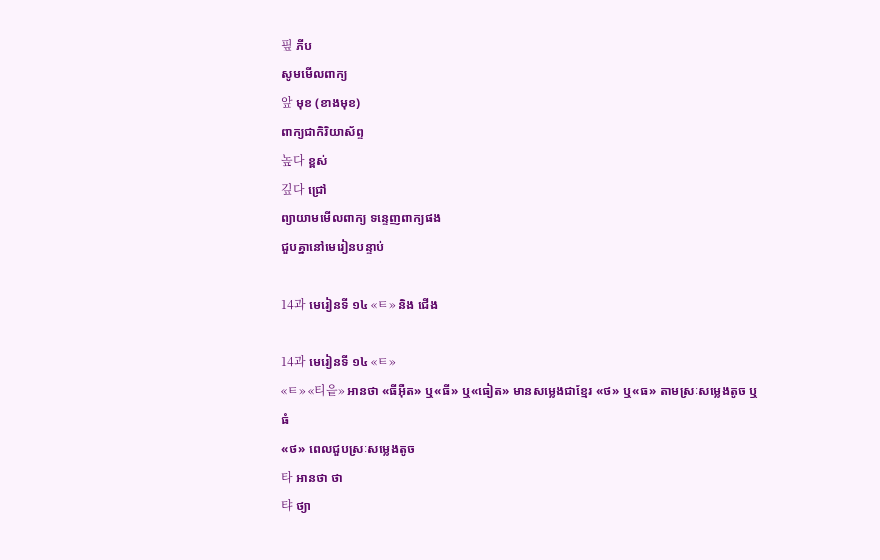핖 ភីប
សូមមើលពាក្យ
앞 មុខ (ខាងមុខ)
ពាក្យជាកិរិយាស័ព្ទ
높다 ខ្ពស់
깊다 ជ្រៅ
ព្យាយាមមើលពាក្យ ទន្ទេញពាក្យផង
ជួបគ្នានៅមេរៀនបន្ទាប់

14과 មេរៀនទី ១៤ «ㅌ» និង ជើង

14과 មេរៀនទី ១៤ «ㅌ»
«ㅌ» «티읕» អានថា «ធីអ៊ឺត» ឬ«ធី» ឬ«ធៀត» មានសម្លេងជាខ្មែរ «ថ» ឬ«ធ» តាមស្រៈសម្លេងតូច ឬធំ
«ថ» ពេលជួបស្រៈសម្លេងតូច
타 អានថា ថា
탸 ថ្យា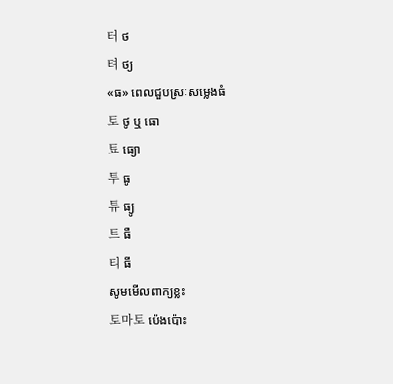터 ថ
텨 ថ្យ
«ធ» ពេលជួបស្រៈសម្លេងធំ
토 ថូ ឬ ធោ
툐 ធ្យោ
투 ធូ
튜 ធ្យូ
트 ធឺ
티 ធី
សូមមើលពាក្យខ្លះ
토마토 ប៉េងប៉ោះ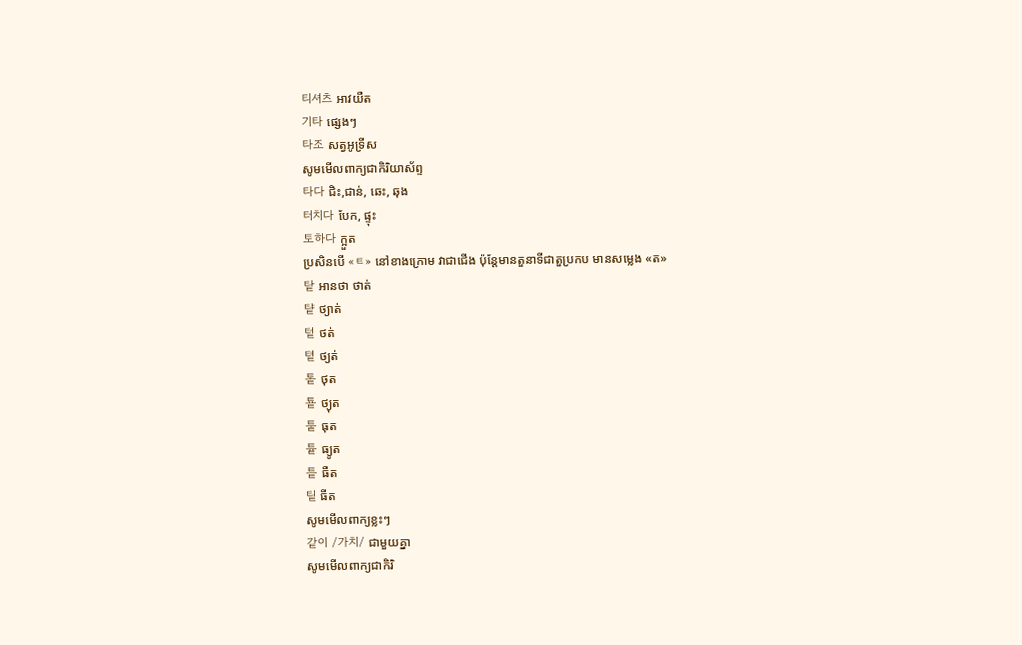티셔츠 អាវយឺត
기타 ផ្សេងៗ
타조 សត្វអូទ្រីស
សូមមើលពាក្យជាកិរិយាស័ព្ទ
타다 ជិះ,ជាន់, ឆេះ, ឆុង
터치다 បែក, ផ្ទុះ
토하다 ក្អួត
ប្រសិនបើ «ㅌ» នៅខាងក្រោម វាជាជើង ប៉ុន្ដែមានតួនាទីជាតួប្រកប មានសម្លេង «ត»
탙 អានថា ថាត់
턑 ថ្យាត់
텉 ថត់
톁 ថ្យត់
톹 ថុត
툩 ថ្យុត
퉅 ធុត
튵 ធ្យូត
틑 ធឺត
팉 ធីត
សូមមើលពាក្យខ្លះៗ
같이 /가치/ ជាមួយគ្នា
សូមមើលពាក្យជាកិរិ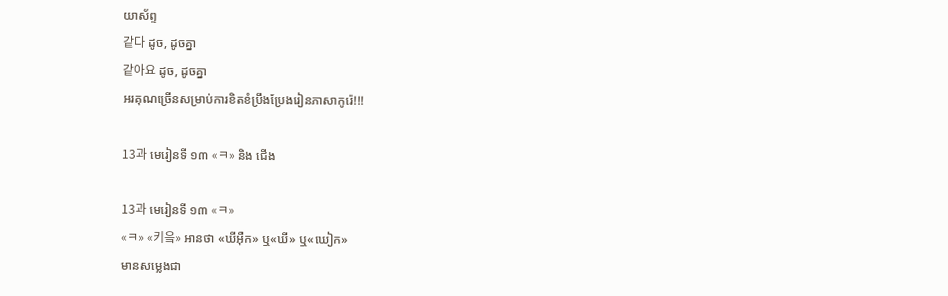យាស័ព្ទ
같다 ដូច, ដូចគ្នា
같아요 ដូច, ដូចគ្នា
អរគុណច្រើនសម្រាប់ការខិតខំប្រឹងប្រែងរៀនភាសាកូរ៉េ!!!

13과 មេរៀនទី ១៣ «ㅋ» និង ជើង

13과 មេរៀនទី ១៣ «ㅋ»
«ㅋ» «키읔» អានថា «ឃីអ៊ឺក» ឬ«ឃី» ឬ«ឃៀក»
មានសម្លេងជា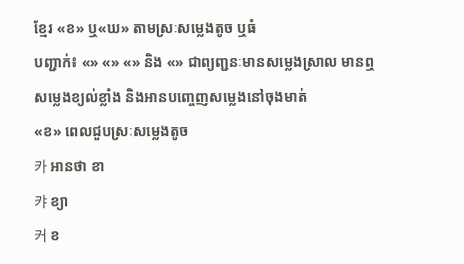ខ្មែរ «ខ» ឬ«ឃ» តាមស្រៈសម្លេងតូច ឬធំ
បញ្ជាក់៖ «» «» «» និង «» ជាព្យញ្ជនៈមានសម្លេងស្រាល មានឮសម្លេងខ្យល់ខ្លាំង និងអានបញ្ចេញសម្លេងនៅចុងមាត់
«ខ» ពេលជួបស្រៈសម្លេងតូច
카 អានថា ខា
캬 ខ្យា
커 ខ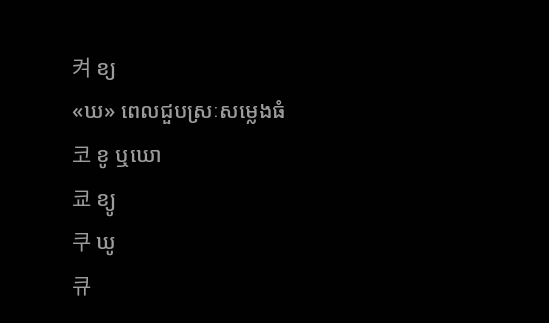켜 ខ្យ
«ឃ» ពេលជួបស្រៈសម្លេងធំ
코 ខូ ឬឃោ
쿄 ខ្យូ
쿠 ឃូ
큐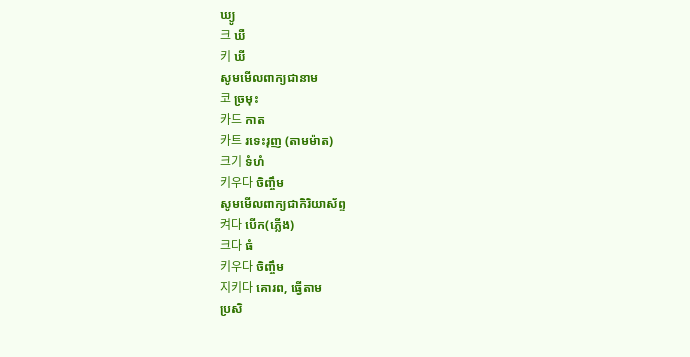ឃ្យូ
크 ឃឺ
키 ឃី
សូមមើលពាក្យជានាម
코 ច្រមុះ
카드 កាត
카트 រទេះរុញ (តាមម៉ាត)
크기 ទំហំ
키우다 ចិញ្ចឹម
សូមមើលពាក្យជាកិរិយាស័ព្ទ
켜다 បើក(ភ្លើង)
크다 ធំ
키우다 ចិញ្ចឹម
지키다 គោរព, ធ្វើតាម
ប្រសិ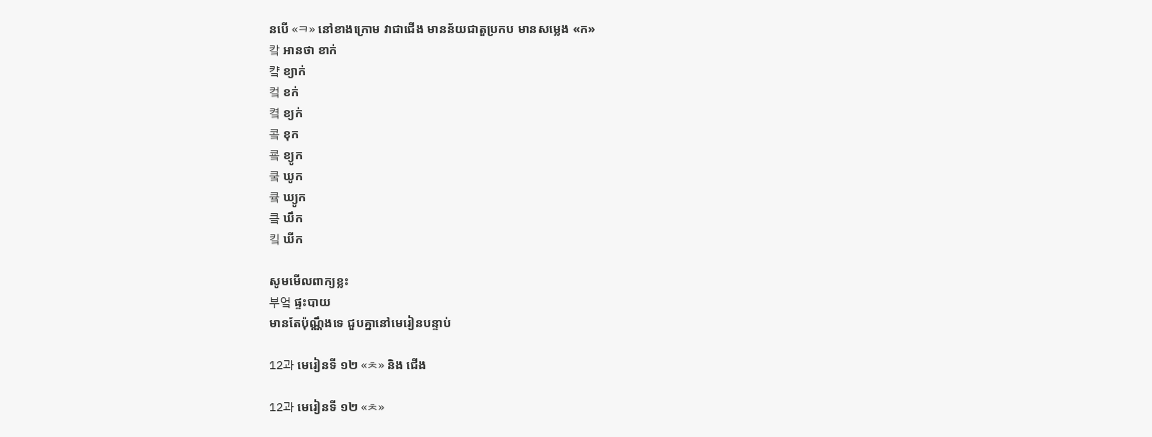នបើ «ㅋ» នៅខាងក្រោម វាជាជើង មានន័យជាតួប្រកប មានសម្លេង «ក»
캌 អានថា ខាក់
컄 ខ្យាក់
컼 ខក់
켴 ខ្យក់
콬 ខុក
쿜 ខ្យូក
쿸 ឃូក
큨 ឃ្យូក
킄 ឃឹក
킼 ឃីក

សូមមើលពាក្យខ្លះ
부엌 ផ្ទះបាយ
មានតែប៉ុណ្ណឹងទេ ជួបគ្នានៅមេរៀនបន្ទាប់

12과 មេរៀនទី ១២ «ㅊ» និង ជើង

12과 មេរៀនទី ១២ «ㅊ»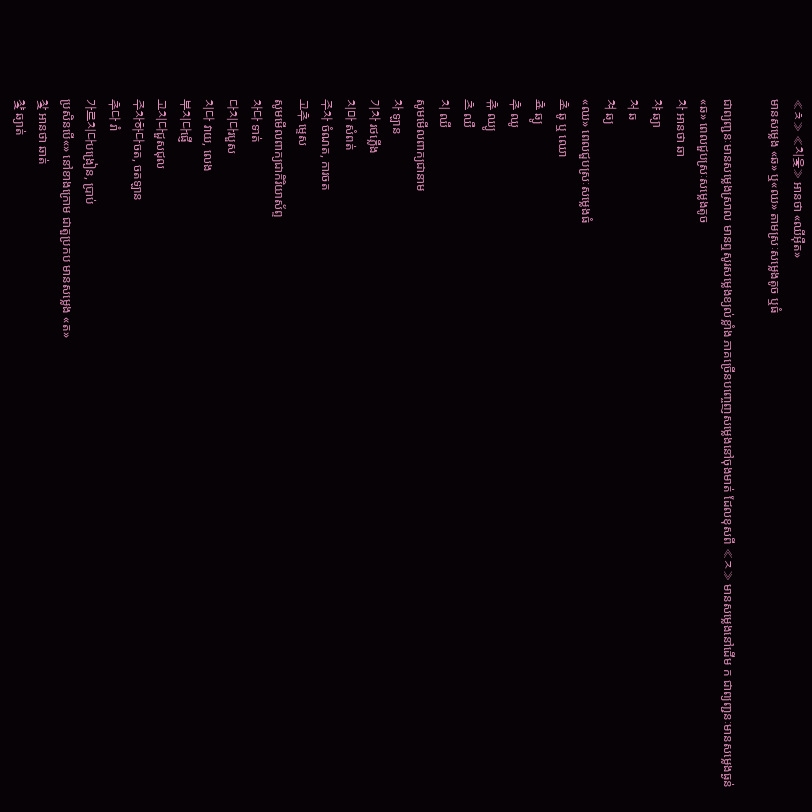«ㅊ» «치읓» អានថា «ឈីអ៊ឺត»
មានសម្លេង «ឆ» ឬ«ឈ» តាមស្រៈសម្លេងតូច ឬធំ

ជាព្យញ្ជនៈមានសម្លេងស្រាល មានឮសូរសម្លេងខ្យល់ខ្លាំង ភាគច្រើនបញ្ចេញសម្លេងនៅចុងមាត់ ដែលខុសពី «ㅈ» មានសម្លេងនៅដើម ក ជាព្យញ្ជនៈមានសម្លេងធ្ងន់
«ឆ» ពេលជួបស្រៈសម្លេងតូច
차 អានថា ឆា
챠 ឆ្យា
처 ឆ
쳐 ឆ្យ
«ឈ» ពេលជួបស្រៈសម្លេងធំ
초 ឆូ ឬ ឈោ
쵸 ឆ្យូ
추 ឈូ
츄 ឈ្យូ
츠 ឈឺ
치 ឈី
សូមមើលពាក្យជានាម
차 ឡាន
기차 រថភ្លើង
치마 សំពត់
주차 ចំណត, ការចត
고추 ម្ទេស
សូមមើលពាក្យជាកិរិយាស័ព្ទ
차다 ទាត់
다치다របួស
치다 វាយ, លេង
부치다ផ្ញើ
고치다ជួសជុល
주차하다ចត, ចតឡាន
추다 រាំ
가르치다បង្រៀន, ប្រាប់
ប្រសិនបើ«» នៅខាងក្រោម ជាតួប្រកប មានសម្លេង «ត»
찿 អានថា ឆាត់
챷 ឆ្យាត់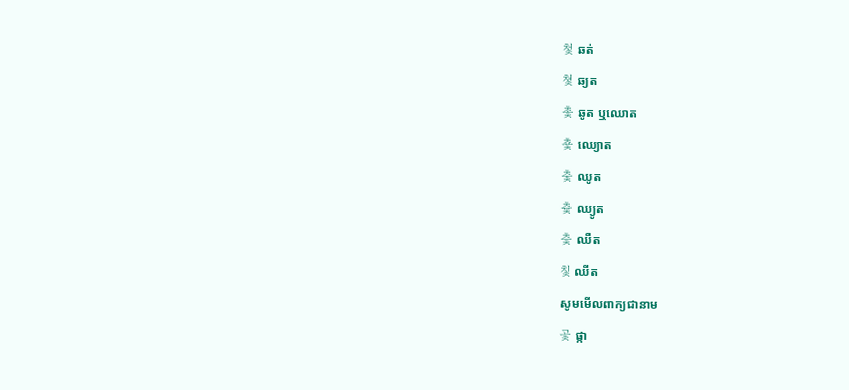첯 ឆត់
쳧 ឆ្យត
촟 ឆូត ឬឈោត
춏 ឈ្យោត
춫 ឈូត
츛 ឈ្យូត
츷 ឈឺត
칯 ឈីត
សូមមើលពាក្យជានាម
곷 ផ្កា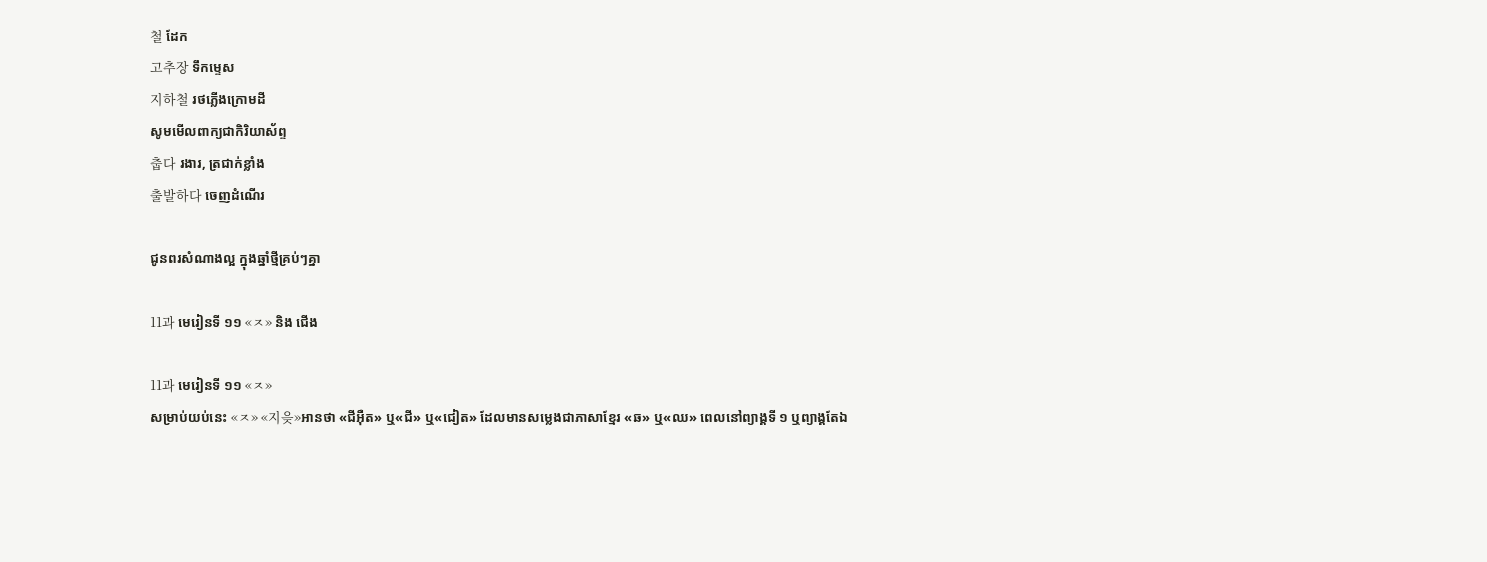철 ដែក
고추장 ទឹកម្ទេស
지하철 រថភ្លើងក្រោមដី
សូមមើលពាក្យជាកិរិយាស័ព្ទ
춥다 រងារ, ត្រជាក់ខ្លាំង
출발하다 ចេញដំណើរ

ជូនពរសំណាងល្អ ក្នុងឆ្នាំថ្មីគ្រប់ៗគ្នា

11과 មេរៀនទី ១១ «ㅈ» និង ជើង

11과 មេរៀនទី ១១ «ㅈ»
សម្រាប់យប់នេះ «ㅈ» «지읒»អានថា «ជីអ៊ឺត» ឬ«ជី» ឬ«ជៀត» ដែលមានសម្លេងជាភាសាខ្មែរ «ឆ» ឬ«ឈ» ពេលនៅព្យាង្គទី ១ ឬព្យាង្គតែឯ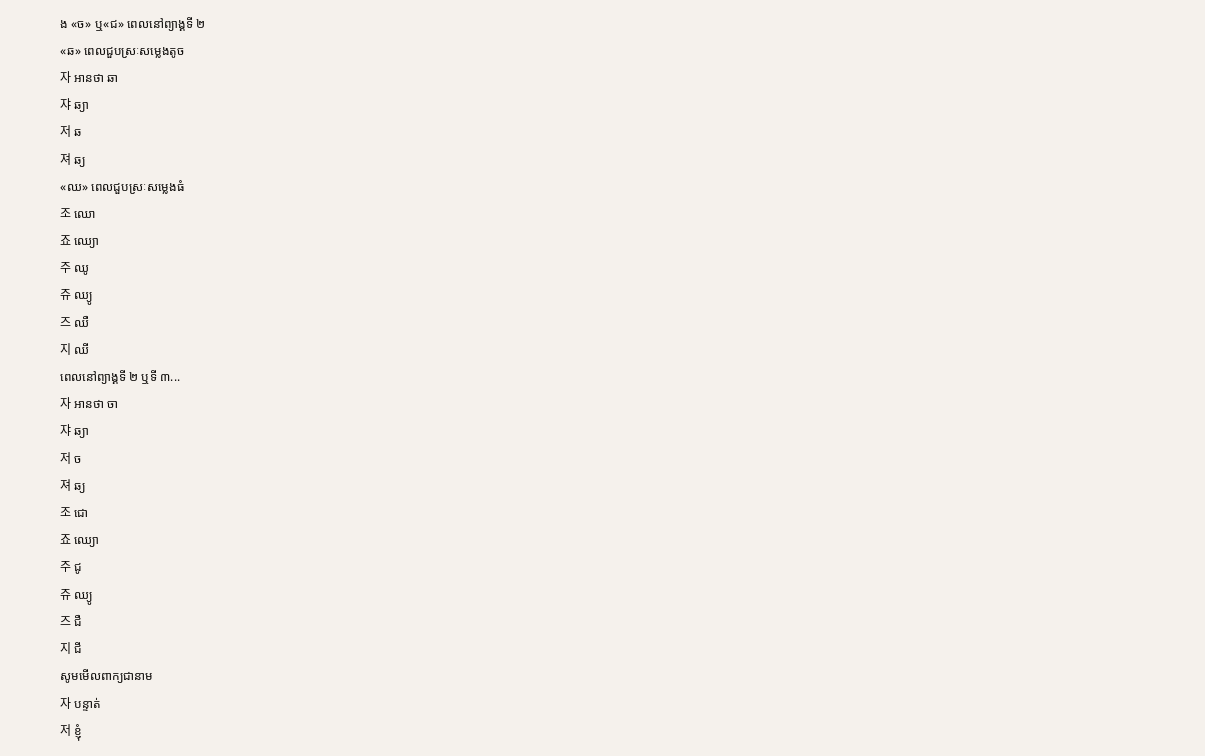ង «ច» ឬ«ជ» ពេលនៅព្យាង្គទី ២
«ឆ» ពេលជួបស្រៈសម្លេងតូច
자 អានថា ឆា
쟈 ឆ្យា
저 ឆ
져 ឆ្យ
«ឈ» ពេលជួបស្រៈសម្លេងធំ
조 ឈោ
죠 ឈ្យោ
주 ឈូ
쥬 ឈ្យូ
즈 ឈឺ
지 ឈី
ពេលនៅព្យាង្គទី ២ ឬទី ៣...
자 អានថា ចា
쟈 ឆ្យា
저 ច
져 ឆ្យ
조 ជោ
죠 ឈ្យោ
주 ជូ
쥬 ឈ្យូ
즈 ជឺ
지 ជី
សូមមើលពាក្យជានាម
자 បន្ទាត់
저 ខ្ញុំ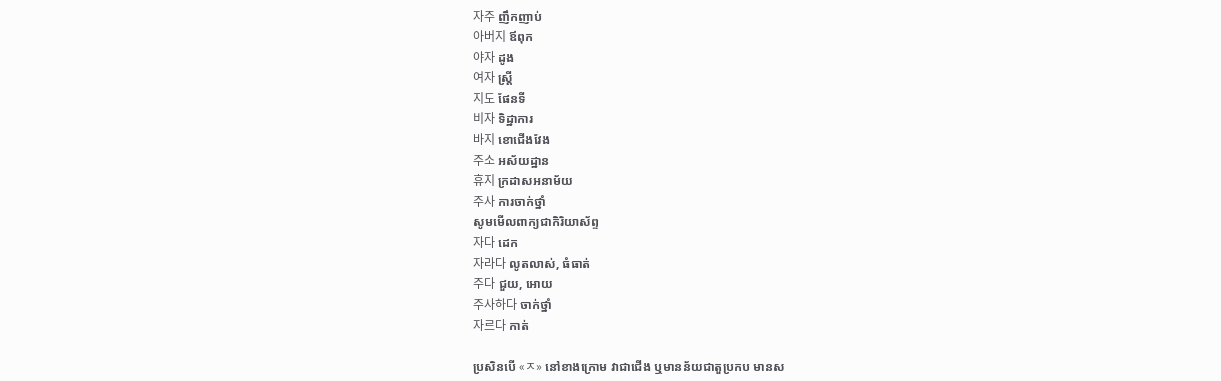자주 ញឹកញាប់
아버지 ឪពុក
야자 ដូង
여자 ស្ដ្រី
지도 ផែនទី
비자 ទិដ្ឋាការ
바지 ខោជើងវែង
주소 អស័យដ្ឋាន
휴지 ក្រដាសអនាម័យ
주사 ការចាក់ថ្នាំ
សូមមើលពាក្យជាកិរិយាស័ព្ទ
자다 ដេក
자라다 លូតលាស់, ធំធាត់
주다 ជួយ, អោយ
주사하다 ចាក់ថ្នាំ
자르다 កាត់

ប្រសិនបើ «ㅈ» នៅខាងក្រោម វាជាជើង ឬមានន័យជាតួប្រកប មានស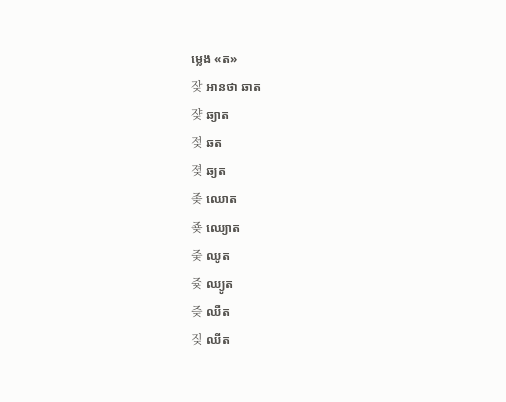ម្លេង «ត»
잦 អានថា ឆាត
쟞 ឆ្យាត
젖 ឆត
졎 ឆ្យត
좆 ឈោត
죶 ឈ្យោត
줒 ឈូត
즂 ឈ្យូត
즞 ឈឺត
짖 ឈីត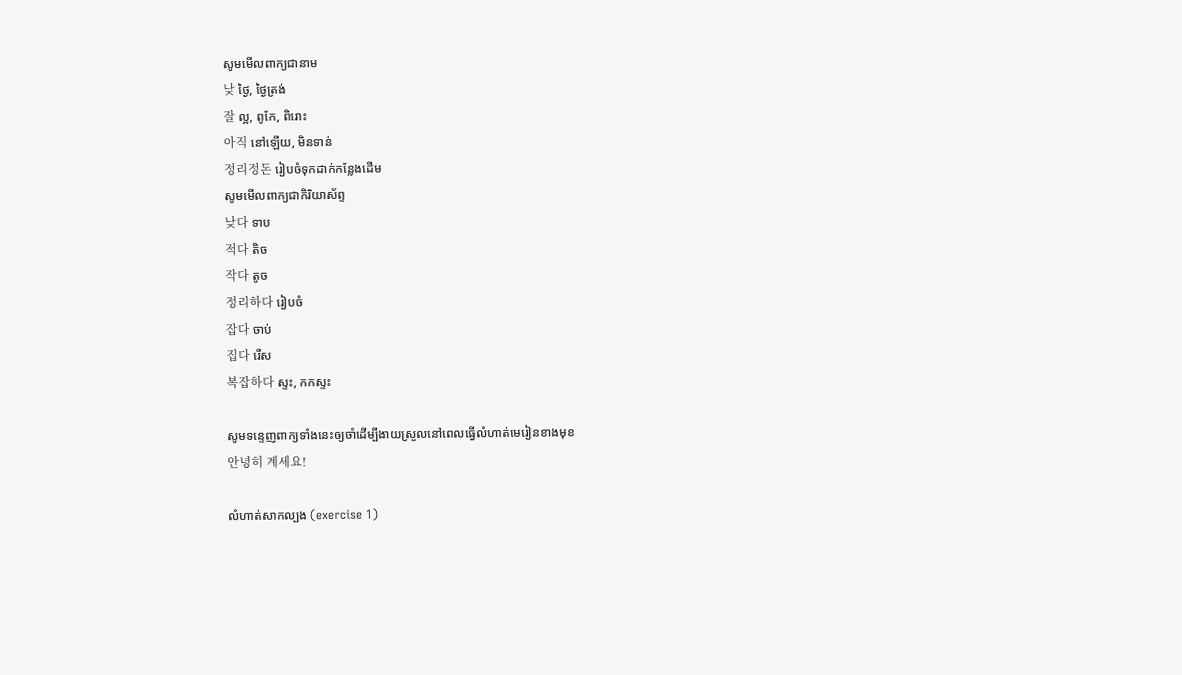សូមមើលពាក្យជានាម
낮 ថ្ងៃ, ថ្ងៃត្រង់
잘 ល្អ, ពូកែ, ពិរោះ
아직 នៅឡើយ, មិនទាន់
정리정돈 រៀបចំទុកដាក់កន្លែងដើម
សូមមើលពាក្យជាកិរិយាស័ព្ទ
낮다 ទាប
적다 តិច
작다 តូច
정리하다 រៀបចំ
잡다 ចាប់
집다 រើស
복잡하다 ស្ទះ, កកស្ទះ

សូមទន្ទេញពាក្យទាំងនេះឲ្យចាំដើម្បីងាយស្រួលនៅពេលធ្វើលំហាត់មេរៀនខាងមុខ
안녕히 계세요!

លំហាត់សាកល្បង (exercise 1)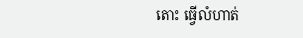តោះ ធ្វើលំហាត់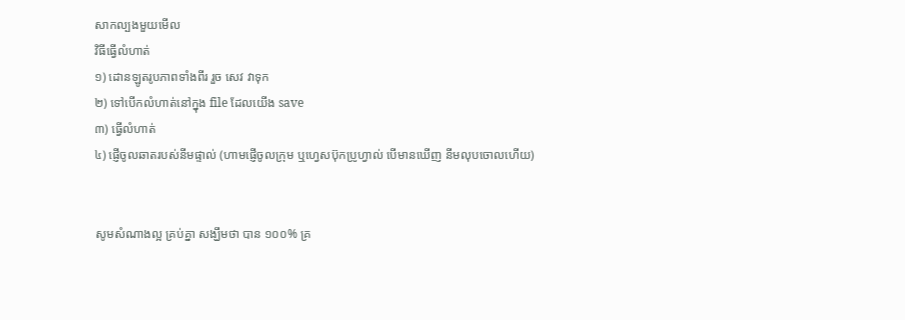សាកល្បងមួយមើល
វិធីធ្វើលំហាត់
១) ដោនឡូតរូបភាពទាំងពីរ រួច សេវ វាទុក
២) ទៅបើកលំហាត់នៅក្នុង file ដែលយើង save
៣) ធ្វើលំហាត់
៤) ផ្ញើចូលឆាតរបស់នីមផ្ទាល់ (ហាមផ្ញើចូលក្រុម ឬហ្វេសប៊ុកប្រូហ្វាល់ បើមានឃើញ នីមលុបចោលហើយ)


សូមសំណាងល្អ គ្រប់គ្នា សង្ឃឹមថា បាន ១០០% គ្រ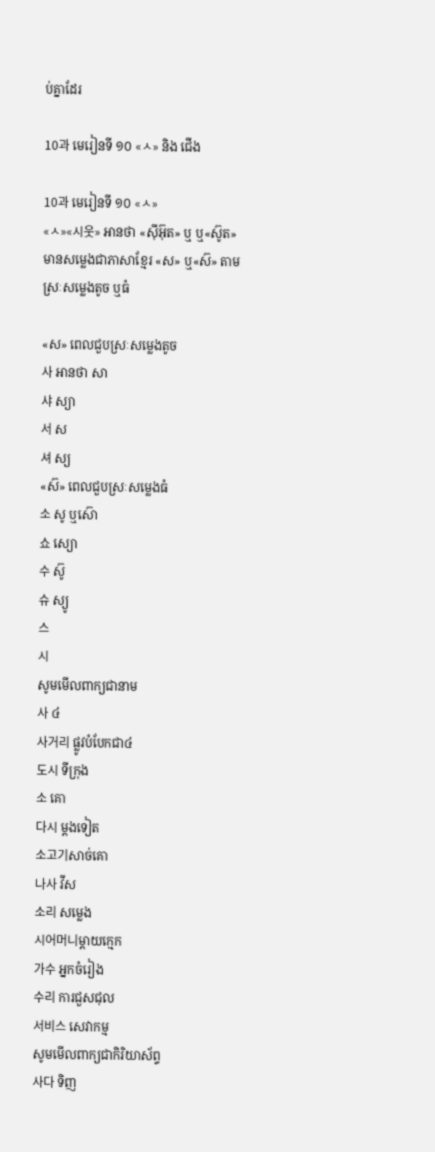ប់គ្នាដែរ

10과 មេរៀនទី ១០ «ㅅ» និង ជើង

10과 មេរៀនទី ១០ «ㅅ»
«ㅅ»«시웃» អានថា «ស៊ីអ៊ុត» ឬ ឬ«ស៊ូត»
មានសម្លេងជាភាសាខ្មែរ «ស» ឬ«ស៊» តាមស្រៈសម្លេងតូច ឬធំ

«ស» ពេលជួបស្រៈសម្លេងតូច
사 អានថា សា
샤 ស្យា
서 ស
셔 ស្យ
«ស៊» ពេលជួបស្រៈសម្លេងធំ
소 សូ ឬស៊ោ
쇼 ស្យោ
수 ស៊ូ
슈 ស្យូ
스
시
សូមមើលពាក្យជានាម
사 ៤
사거리 ផ្លូវបំបែកជា៤
도시 ទីក្រុង
소 គោ
다시 ម្ដងទៀត
소고기សាច់គោ
나사 វីស
소리 សម្លេង
시어머니ម្ដាយក្មេក
가수 អ្នកចំរៀង
수리 ការជួសជុល
서비스 សេវាកម្ម
សូមមើលពាក្យជាកិរិយាស័ព្ទ
사다 ទិញ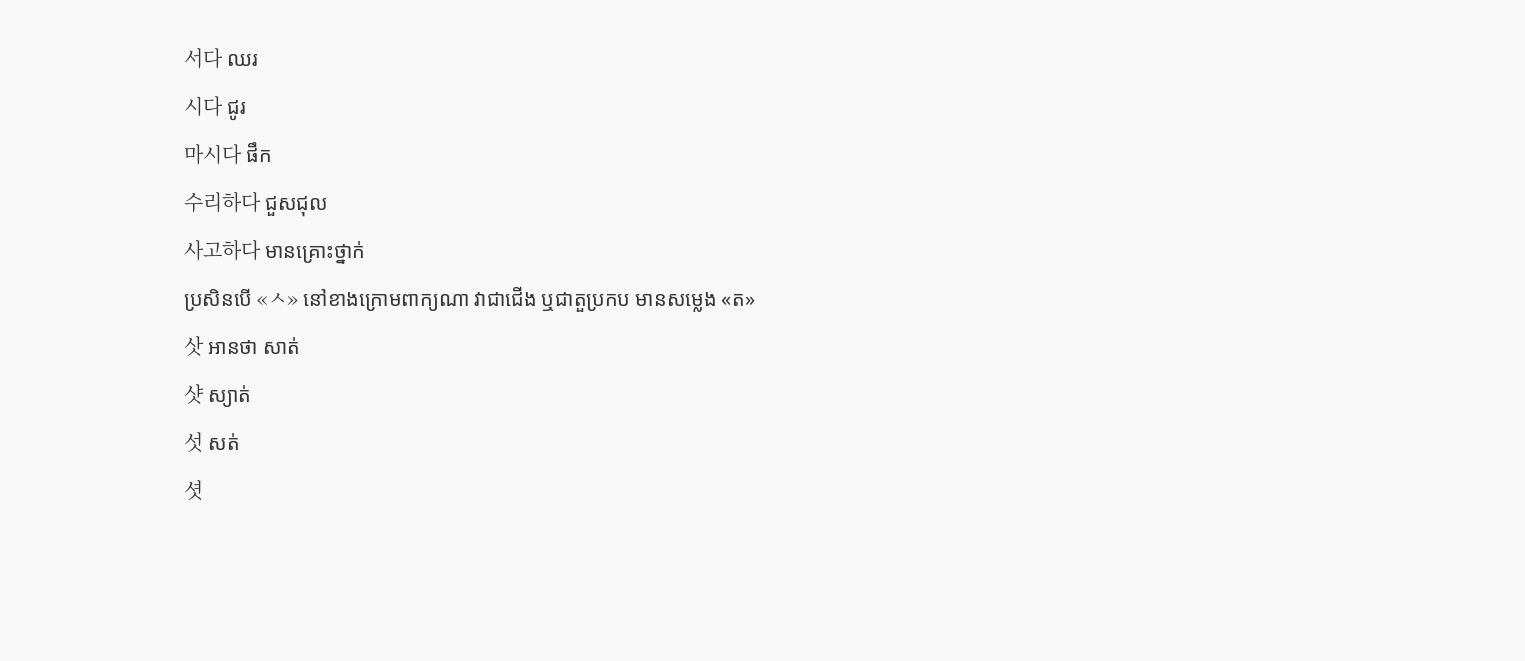서다 ឈរ
시다 ជូរ
마시다 ផឹក
수리하다 ជួសជុល
사고하다 មានគ្រោះថ្នាក់
ប្រសិនបើ «ㅅ» នៅខាងក្រោមពាក្យណា វាជាជើង ឬជាតួប្រកប មានសម្លេង «ត»
삿 អានថា សាត់
샷 ស្យាត់
섯 សត់
셧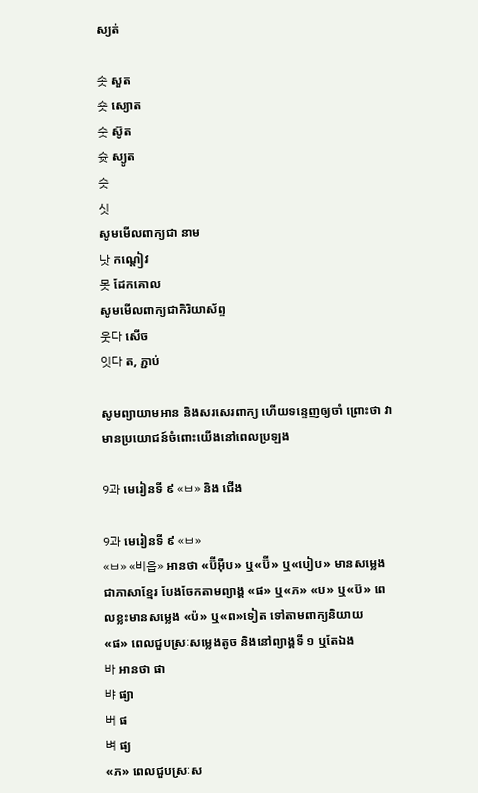ស្យត់

솟 សួត
숏 ស្យោត
숫 ស៊ូត
슛 ស្យូត
슷
싯
សូមមើលពាក្យជា នាម
낫 កណ្ដៀវ
못 ដែកគោល
សូមមើលពាក្យជាកិរិយាស័ព្ទ
웃다 សើច
잇다 ត, ភ្ជាប់

សូមព្យាយាមអាន និងសរសេរពាក្យ ហើយទន្ទេញឲ្យចាំ ព្រោះថា វាមានប្រយោជន៍ចំពោះយើងនៅពេលប្រឡង

9과 មេរៀនទី ៩ «ㅂ» និង ជើង

9과 មេរៀនទី ៩ «ㅂ»
«ㅂ» «비읍» អានថា «ប៊ីអ៊ឺប» ឬ«ប៊ី» ឬ«បៀប» មានសម្លេងជាភាសាខ្មែរ បែងចែកតាមព្យាង្គ «ផ» ឬ«ភ» «ប» ឬ«ប៊» ពេលខ្លះមានសម្លេង «ប៉» ឬ«ព»ទៀត ទៅតាមពាក្យនិយាយ
«ផ» ពេលជួបស្រៈសម្លេងតូច និងនៅព្យាង្គទី ១ ឬតែឯង
바 អានថា ផា
뱌 ផ្យា
버 ផ
벼 ផ្យ
«ភ» ពេលជួបស្រៈស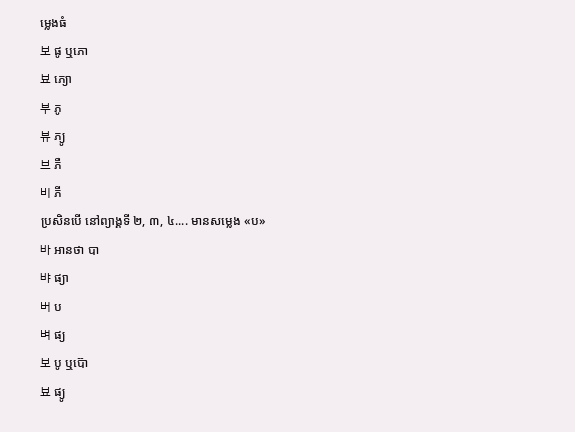ម្លេងធំ
보 ផូ ឬភោ
뵤 ភ្យោ
부 ភូ
뷰 ភ្យូ
브 ភឺ
비 ភី
ប្រសិនបើ នៅព្យាង្គទី ២, ៣, ៤.... មានសម្លេង «ប»
바 អានថា បា
뱌 ផ្យា
버 ប
벼 ផ្យ
보 បូ ឬប៊ោ
뵤 ផ្យូ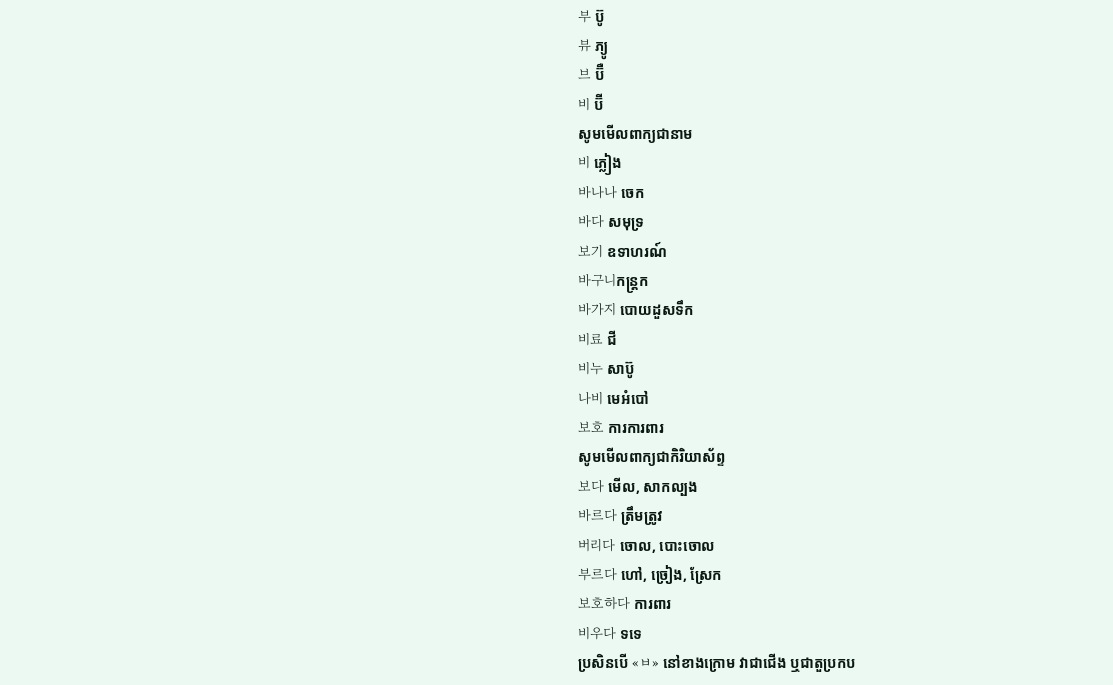부 ប៊ូ
뷰 ភ្យូ
브 ប៊ឺ
비 ប៊ី
សូមមើលពាក្យជានាម
비 ភ្លៀង
바나나 ចេក
바다 សមុទ្រ
보기 ឧទាហរណ៍
바구니កន្ដ្រក
바가지 បោយដួសទឹក
비료 ជី
비누 សាប៊ូ
나비 មេអំបៅ
보호 ការការពារ
សូមមើលពាក្យជាកិរិយាស័ព្ទ
보다 មើល, សាកល្បង
바르다 ត្រឹមត្រូវ
버리다 ចោល, បោះចោល
부르다 ហៅ, ច្រៀង, ស្រែក
보호하다 ការពារ
비우다 ទទេ
ប្រសិនបើ «ㅂ» នៅខាងក្រោម វាជាជើង ឬជាតួប្រកប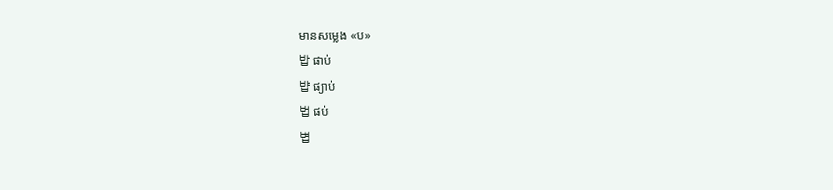មានសម្លេង «ប»
밥 ផាប់
뱝 ផ្យាប់
법 ផប់
볍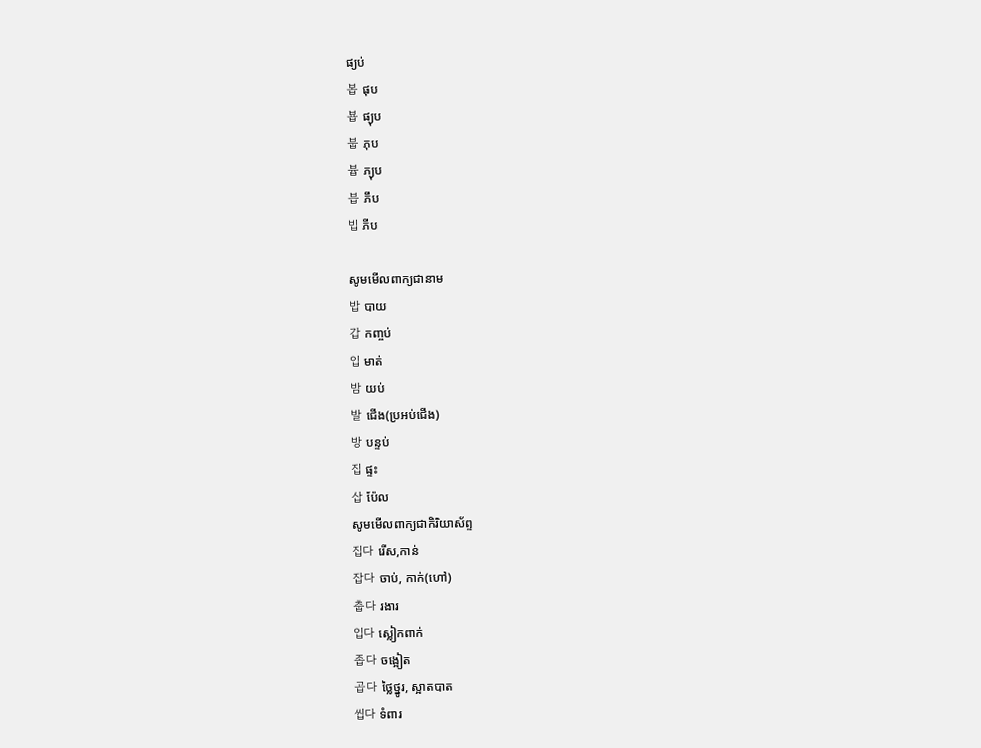ផ្យប់
봅 ផុប
뵵 ផ្យុប
붑 ភុប
븁 ភ្យុប
븝 ភឹប
빕 ភីប

សូមមើលពាក្យជានាម
밥 បាយ
갑 កញ្ចប់
입 មាត់
밤 យប់
발 ជើង(ប្រអប់ជើង)
방 បន្ទប់
집 ផ្ទះ
삽 ប៉ែល
សូមមើលពាក្យជាកិរិយាស័ព្ទ
집다 រើស,កាន់
잡다 ចាប់, កាក់(ហៅ)
춥다 រងារ
입다 ស្លៀកពាក់
좁다 ចង្អៀត
곱다 ថ្លៃថ្នូរ, ស្អាតបាត
씹다 ទំពារ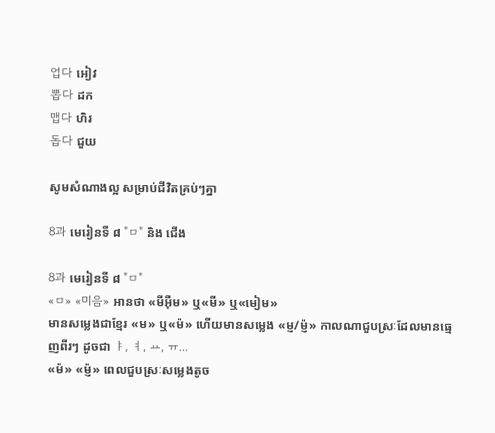업다 អៀវ
뽑다 ដក
맵다 ហិរ
돕다 ជួយ

សូមសំណាងល្អ សម្រាប់ជីវិតគ្រប់ៗគ្នា

8과 មេរៀនទី ៨ "ㅁ" និង ជើង

8과 មេរៀនទី ៨ "ㅁ"
«ㅁ» «미음» អានថា «មីអ៊ឺម» ឬ«មី» ឬ«មៀម»
មានសម្លេងជាខ្មែរ «ម» ឬ«ម៉» ហើយមានសម្លេង «ម្ញ/ម្ញ៉» កាលណាជួបស្រៈដែលមានធ្មេញពីរៗ ដូចជា ㅑ, ㅕ, ㅛ, ㅠ...
«ម៉» «ម្ញ៉» ពេលជួបស្រៈសម្លេងតូច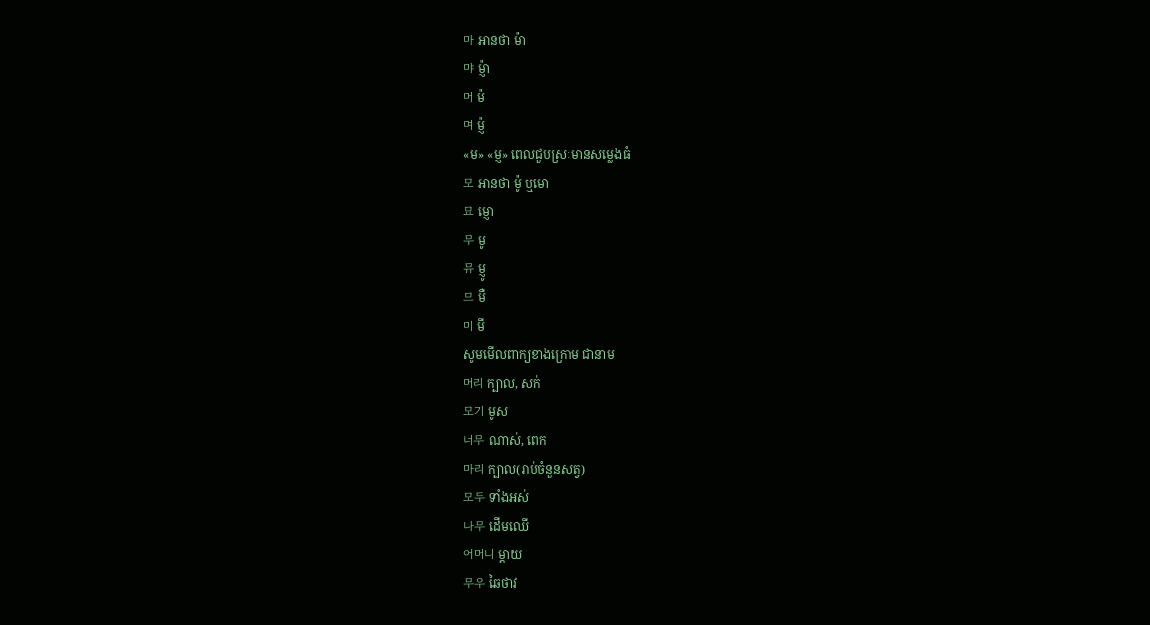마 អានថា ម៉ា
먀 ម្ញ៉ា
머 ម៉
며 ម្ញ៉
«ម» «ម្ញ» ពេលជួបស្រៈមានសម្លេងធំ
모 អានថា ម៉ូ ឬមោ
묘 ម្ញោ
무 មូ
뮤 ម្ញូ
므 មឺ
미 មី
សូមមើលពាក្យខាងក្រោម ជានាម
머리 ក្បាល, សក់
모기 មូស
너무 ណាស់, ពេក
마리 ក្បាល(រាប់ចំនួនសត្វ)
모두 ទាំងអស់
나무 ដើមឈើ
어머니 ម្ដាយ
무우 ឆៃថាវ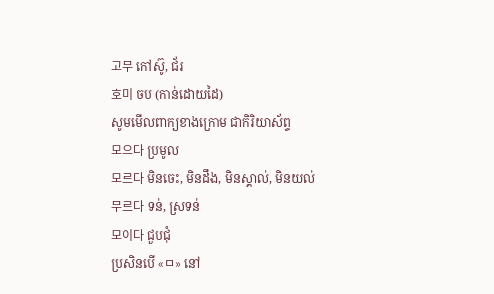고무 កៅស៊ូ, ជ័រ
호미 ចប (កាន់ដោយដៃ)
សូមមើលពាក្យខាងក្រោម ជាកិរិយាស័ព្ទ
모으다 ប្រមូល
모르다 មិនចេះ, មិនដឹង, មិនស្គាល់, មិនយល់
무르다 ទន់, ស្រទន់
모이다 ជួបជុំ
ប្រសិនបើ «ㅁ» នៅ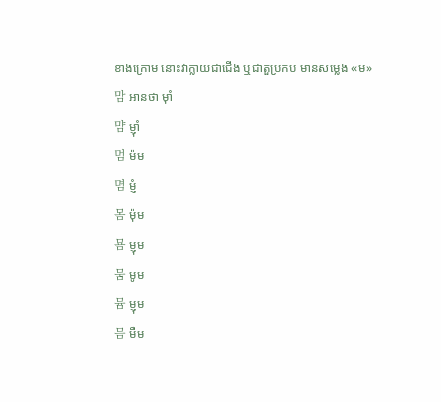ខាងក្រោម នោះវាក្លាយជាជើង ឬជាតួប្រកប មានសម្លេង «ម»
맘 អានថា ម៉ាំ
먐 ម្ញ៉ាំ
멈 ម៉ម
몀 ម្ញំ
몸 ម៉ុម
묨 ម្ញុម
뭄 មូម
뮴 ម្ញុម
믐 មឺម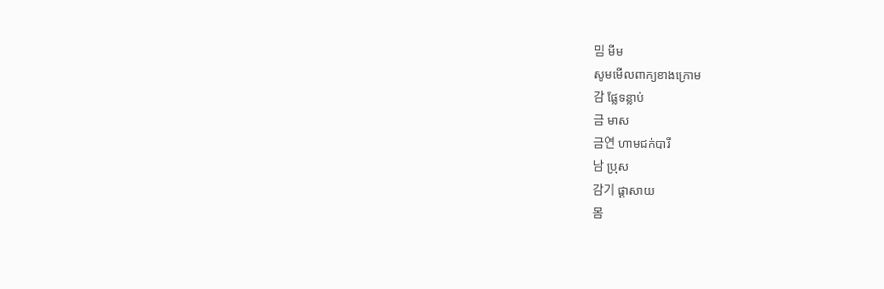밈 មីម
សូមមើលពាក្យខាងក្រោម
감 ផ្លែទន្លាប់
금 មាស
금연 ហាមជក់បារី
남 ប្រុស
감기 ផ្ដាសាយ
몸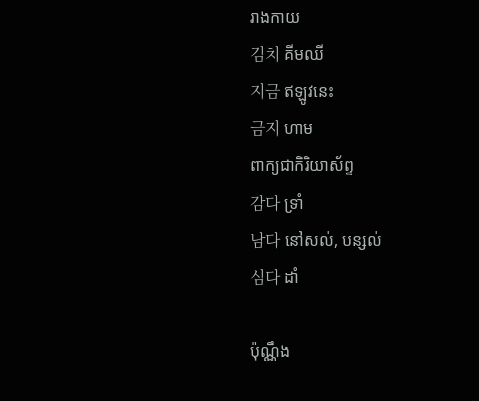រាងកាយ
김치 គីមឈី
지금 ឥឡូវនេះ
금지 ហាម
ពាក្យជាកិរិយាស័ព្ទ
감다 ទ្រាំ
남다 នៅសល់, បន្សល់
심다 ដាំ

ប៉ុណ្ណឹង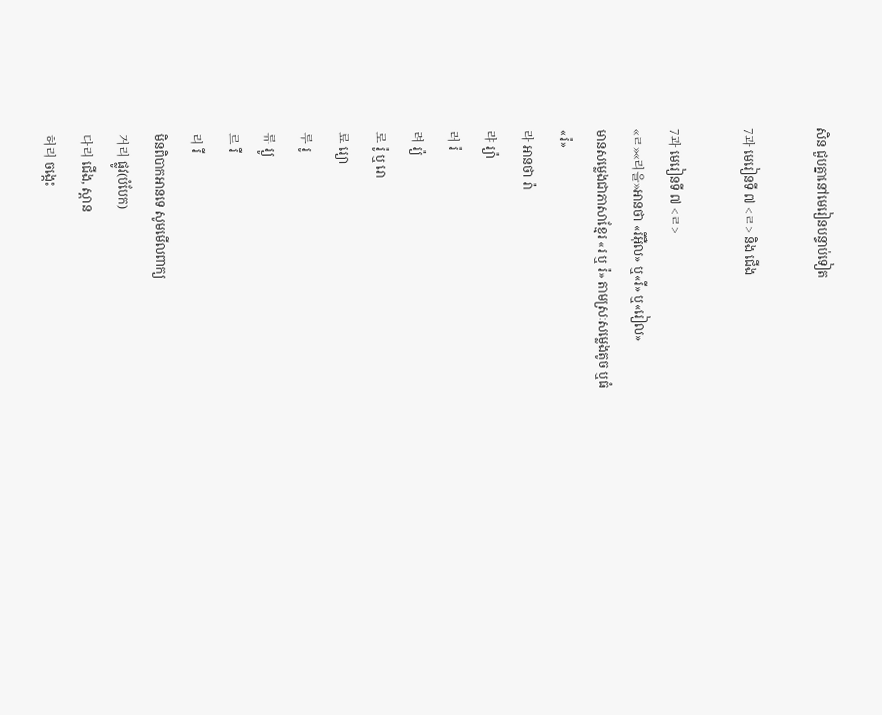សិន ជួបគ្នានៅមេរៀនបន្ទាប់ទៀត

7과 មេរៀនទី ៧ <ㄹ> និង ជើង

7과 មេរៀនទី ៧ <ㄹ>
«ㄹ»«리을»អានថា «រីអ៊ឺល» ឬ«រី» ឬ«រៀល»
មានសម្លេងជាភាសាខ្មែរ «រ ឬ រ៉» តាមស្រៈសម្លេងតូច ឬធំ
«រ៉»
라 អានថា រ៉ា
랴 រ្យ៉ា
러 រ៉
려 រ្យ៉
로 រ៉ូ ឬ រោ
료 រ្យោ
루 រូ
류 រ្យូ
르 រឺ
리 រី
មិនពិបាកអានទេ សូមមើលពាក្យ
거리 ផ្លូវ(បំបែក)
다리 ជើង, ស្ពាន
허리 ចង្កេះ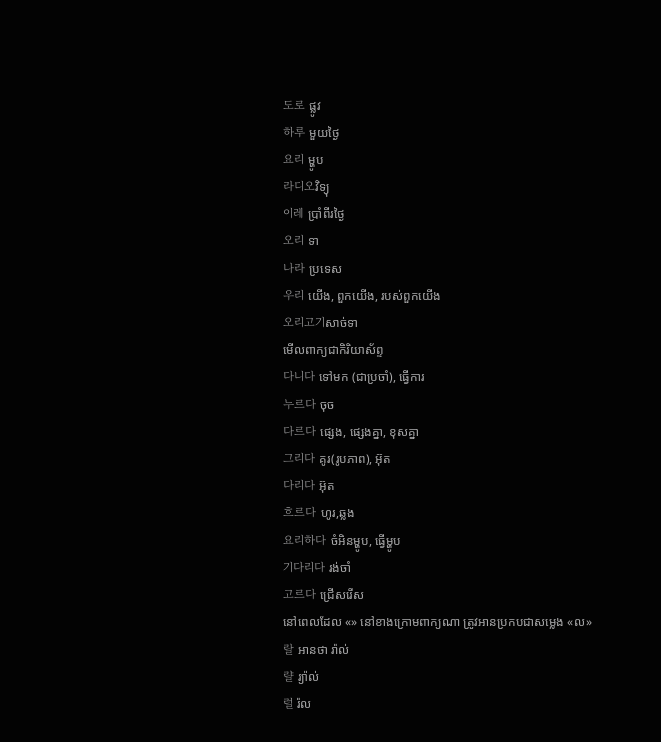도로 ផ្លូវ
하루 មួយថ្ងៃ
요리 ម្ហូប
라디오វិទ្យុ
이레 ប្រាំពីរថ្ងៃ
오리 ទា
나라 ប្រទេស
우리 យើង, ពួកយើង, របស់ពួកយើង
오리고기សាច់ទា
មើលពាក្យជាកិរិយាស័ព្ទ
다니다 ទៅមក (ជាប្រចាំ), ធ្វើការ
누르다 ចុច
다르다 ផ្សេង, ផ្សេងគ្នា, ខុសគ្នា
그리다 គូរ(រូបភាព), អ៊ុត
다리다 អ៊ុត
흐르다 ហូរ,ឆ្លង
요리하다 ចំអិនម្ហូប, ធ្វើម្ហូប
기다리다 រង់ចាំ
고르다 ជ្រើសរើស
នៅពេលដែល «» នៅខាងក្រោមពាក្យណា ត្រូវអានប្រកបជាសម្លេង «ល»
랄 អានថា រ៉ាល់
랼 រ្យ៉ាល់
럴 រ៉ល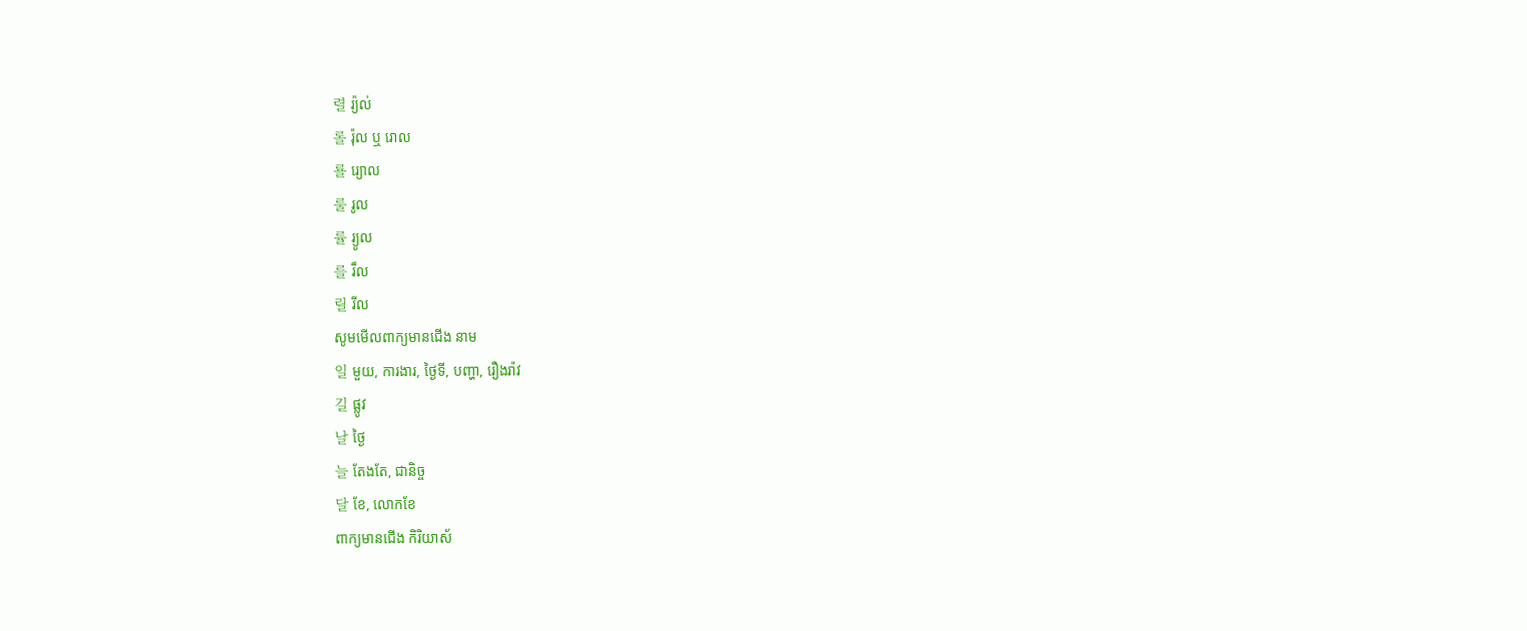렬 រ្យ៉ល់
롤 រ៉ុល ឬ រោល
룔 រ្យោល
룰 រូល
률 រ្យូល
를 រឹល
릴 រីល
សូមមើលពាក្យមានជើង នាម
일 មួយ, ការងារ, ថ្ងៃទី, បញ្ហា, រឿងរ៉ាវ
길 ផ្លូវ
날 ថ្ងៃ
늘 តែងតែ, ជានិច្ច
달 ខែ, លោកខែ
ពាក្យមានជើង កិរិយាស័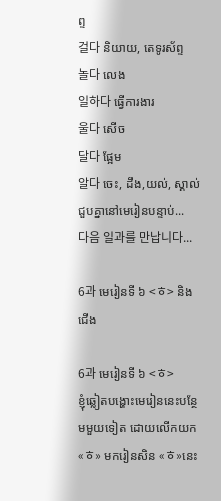ព្ទ
걸다 និយាយ, តេទូរស័ព្ទ
놀다 លេង
일하다 ធ្វើការងារ
울다 សើច
달다 ផ្អែម
알다 ចេះ, ដឹង,យល់, ស្គាល់
ជួបគ្នានៅមេរៀនបន្ទាប់...
다음 일과를 만납니다...

6과 មេរៀនទី ៦ <ㅎ> និង ជើង

6과 មេរៀនទី ៦ <ㅎ>
ខ្ញុំឆ្លៀតបង្ហោះមេរៀននេះបន្ថែមមួយទៀត ដោយលើកយក «ㅎ» មករៀនសិន «ㅎ»នេះ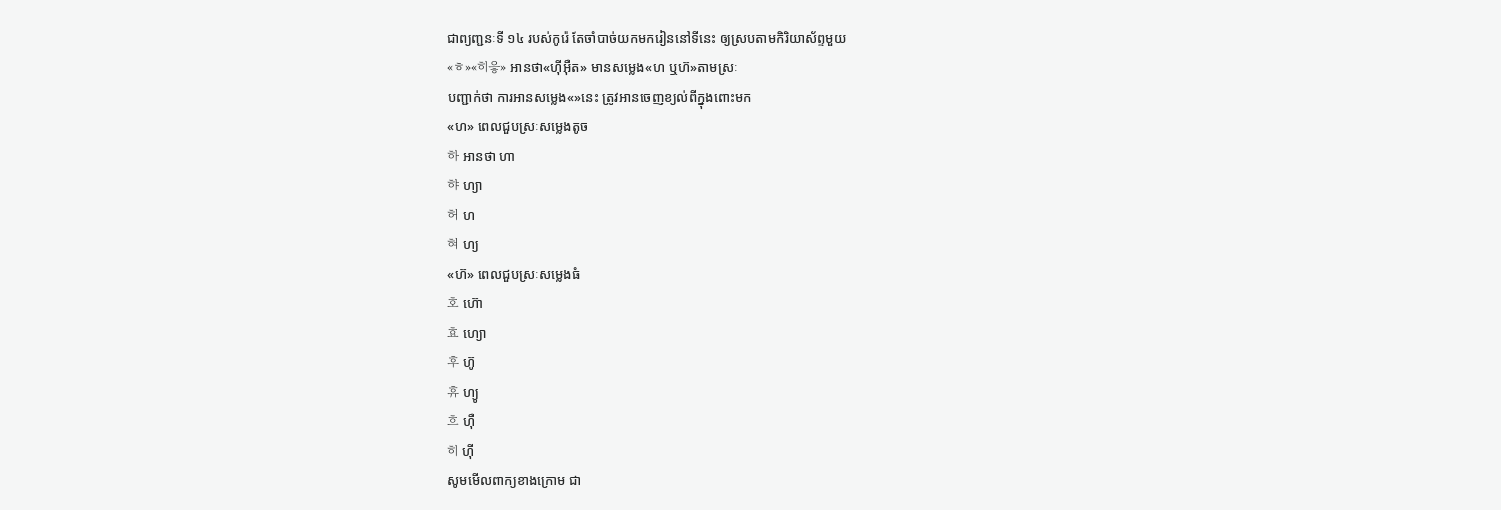ជាព្យញ្ជនៈទី ១៤ របស់កូរ៉េ តែចាំបាច់យកមករៀននៅទីនេះ ឲ្យស្របតាមកិរិយាស័ព្ទមួយ
«ㅎ»«히읗» អានថា«ហ៊ីអ៊ឺត» មានសម្លេង«ហ ឬហ៊»តាមស្រៈ
បញ្ជាក់ថា ការអានសម្លេង«»នេះ ត្រូវអានចេញខ្យល់ពីក្នុងពោះមក
«ហ» ពេលជួបស្រៈសម្លេងតូច
하 អានថា ហា
햐 ហ្យា
허 ហ
혀 ហ្យ
«ហ៊» ពេលជួបស្រៈសម្លេងធំ
호 ហ៊ោ
효 ហ្យោ
후 ហ៊ូ
휴 ហ្យូ
흐 ហ៊ឺ
히 ហ៊ី
សូមមើលពាក្យខាងក្រោម ជា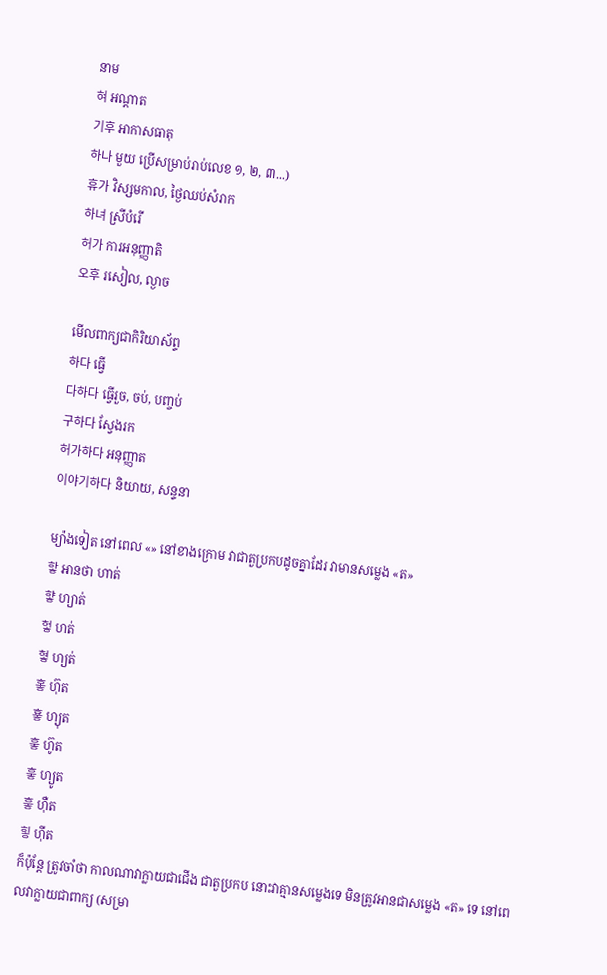នាម
혀 អណ្ដាត
기후 អាកាសធាតុ
하나 មួយ ប្រើសម្រាប់រាប់លេខ ១, ២, ៣...)
휴가 វិស្សមកាល, ថ្ងៃឈប់សំរាក
하녀 ស្រីបំរើ
허가 ការអនុញ្ញាតិ
오후 រសៀល, ល្ងាច

មើលពាក្យជាកិរិយាស័ព្ទ
하다 ធ្វើ
다하다 ធ្វើរួច, ចប់, បញ្ចប់
구하다 ស្វែងរក
허가하다 អនុញ្ញាត
이야기하다 និយាយ, សន្ទនា

ម្យ៉ាងទៀត នៅពេល «» នៅខាងក្រោម វាជាតួប្រកបដូចគ្នាដែរ វាមានសម្លេង «ត»
핳 អានថា ហាត់
햫 ហ្យាត់
헣 ហត់
혛 ហ្យត់
홓 ហ៊ុត
훃 ហ្យុត
훟 ហ៊ូត
훟 ហ្យូត
흫 ហ៊ឺត
힣 ហ៊ីត
ក៏ប៉ុន្ដែ ត្រូវចាំថា កាលណាវាក្លាយជាជើង ជាតួប្រកប នោះវាគ្មានសម្លេងទេ មិនត្រូវអានជាសម្លេង «ត» ទេ នៅពេលវាក្លាយជាពាក្យ (សម្រា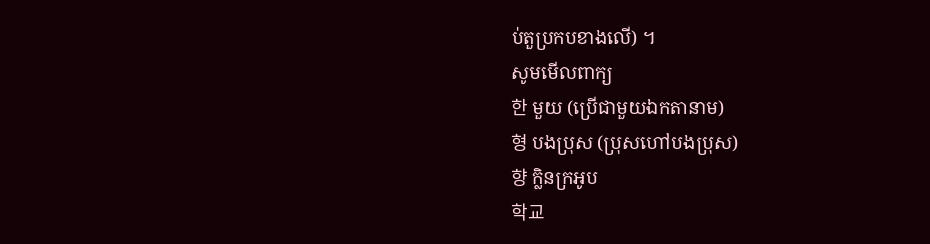ប់តួប្រកបខាងលើ) ។
សូមមើលពាក្យ
한 មួយ (ប្រើជាមួយឯកតានាម)
형 បងប្រុស (ប្រុសហៅបងប្រុស)
향 ក្លិនក្រអូប
학교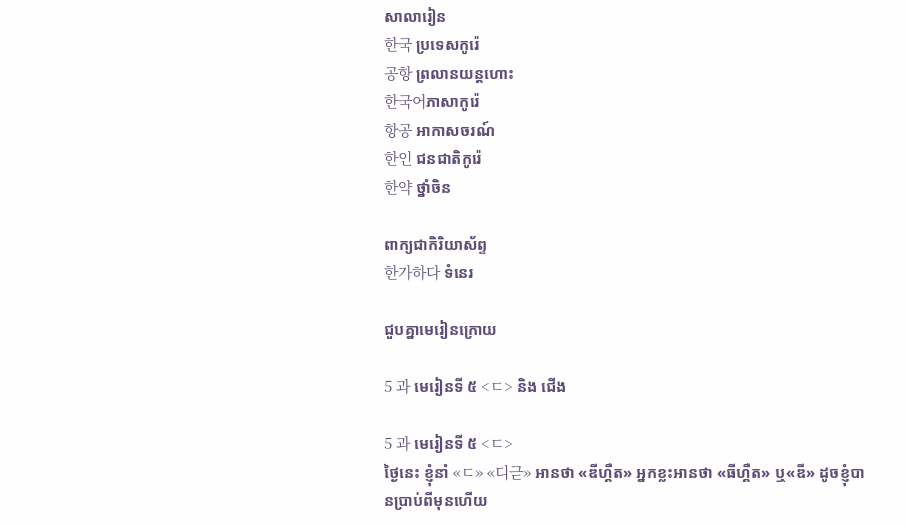សាលារៀន
한국 ប្រទេសកូរ៉េ
공항 ព្រលានយន្ដហោះ
한국어ភាសាកូរ៉េ
항공 អាកាសចរណ៍
한인 ជនជាតិកូរ៉េ
한약 ថ្នាំចិន

ពាក្យជាកិរិយាស័ព្ទ
한가하다 ទំនេរ

ជួបគ្នាមេរៀនក្រោយ

5 과 មេរៀនទី ៥ <ㄷ> និង ជើង

5 과 មេរៀនទី ៥ <ㄷ>
ថ្ងៃនេះ ខ្ញុំនាំ «ㄷ» «디귿» អានថា «ឌីហ្គឺត» អ្នកខ្លះអានថា «ធីហ្គឺត» ឬ«ឌី» ដូចខ្ញុំបានប្រាប់ពីមុនហើយ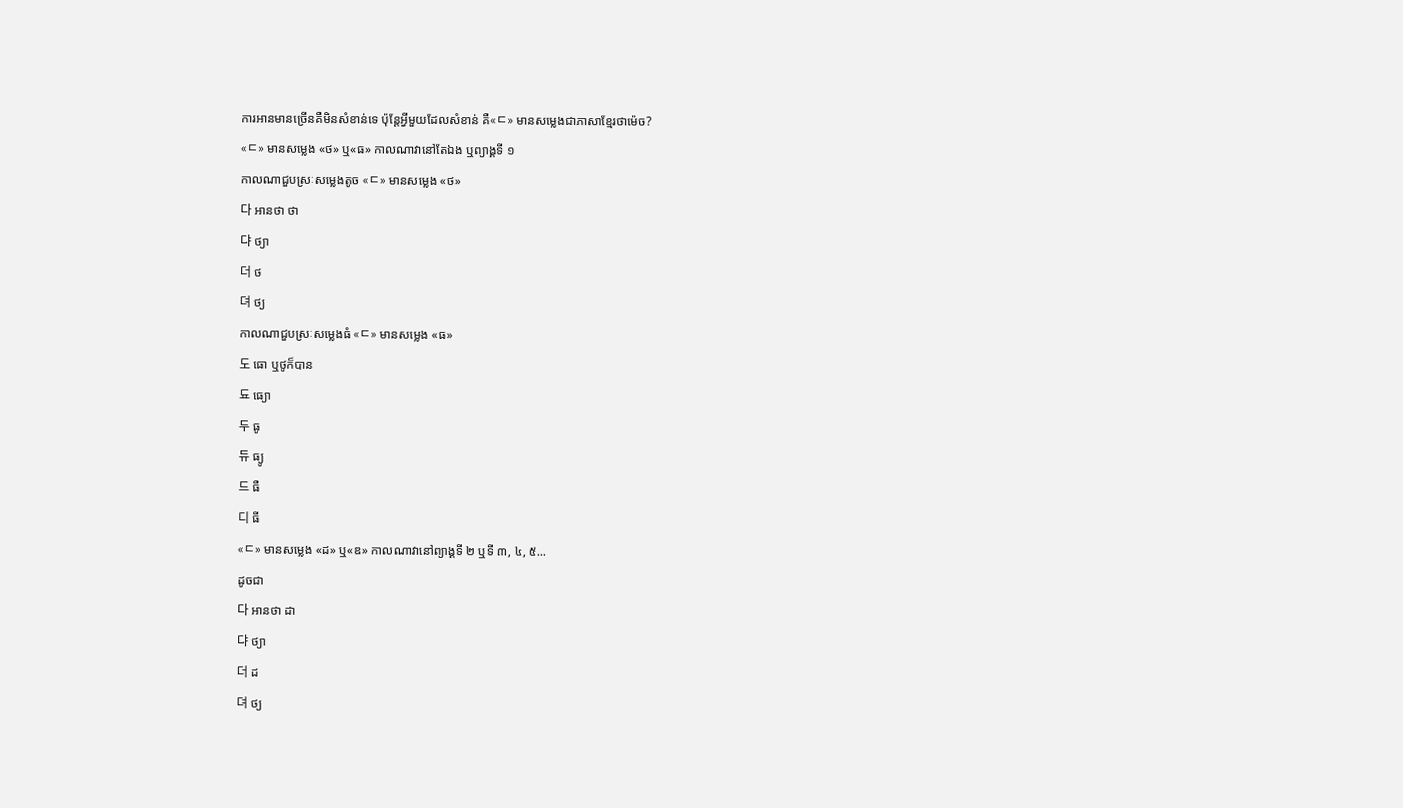ការអានមានច្រើនគឺមិនសំខាន់ទេ ប៉ុន្ដែអ្វីមួយដែលសំខាន់ គឺ«ㄷ» មានសម្លេងជាភាសាខ្មែរថាម៉េច?
«ㄷ» មានសម្លេង «ថ» ឬ«ធ» កាលណាវានៅតែឯង ឬព្យាង្គទី ១
កាលណាជួបស្រៈសម្លេងតូច «ㄷ» មានសម្លេង «ថ»
다 អានថា ថា
댜 ថ្យា
더 ថ
뎌 ថ្យ
កាលណាជួបស្រៈសម្លេងធំ «ㄷ» មានសម្លេង «ធ»
도 ធោ ឬថូក៏បាន
됴 ធ្យោ
두 ធូ
듀 ធ្យូ
드 ធឺ
디 ធី
«ㄷ» មានសម្លេង «ដ» ឬ«ឌ» កាលណាវានៅព្យាង្គទី ២ ឬទី ៣, ៤, ៥...
ដូចជា
다 អានថា ដា
댜 ថ្យា
더 ដ
뎌 ថ្យ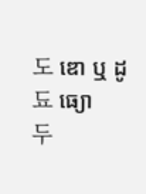도 ឌោ ឬ ដូ
됴 ធ្យោ
두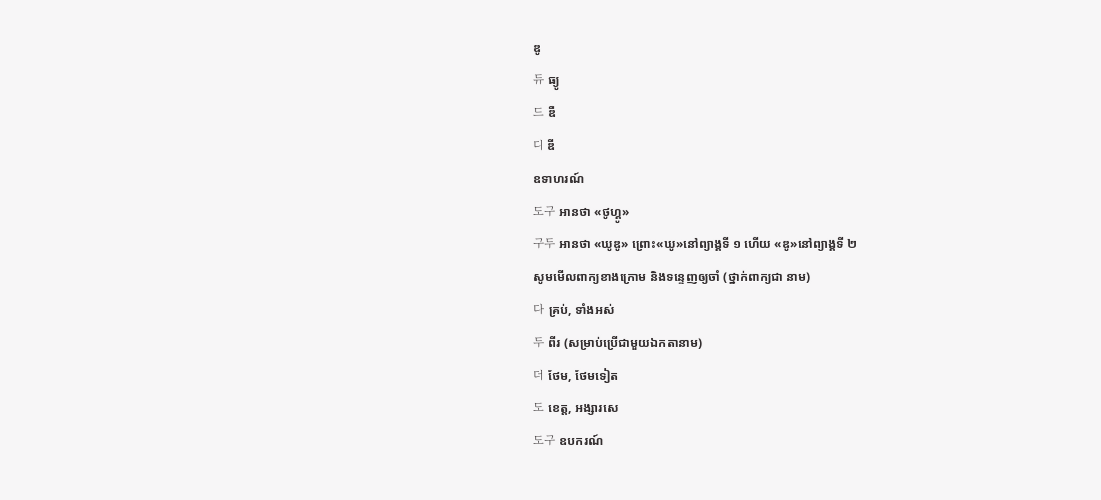ឌូ
듀 ធ្យូ
드 ឌឺ
디 ឌី
ឧទាហរណ៍
도구 អានថា «ថូហ្គូ»
구두 អានថា «ឃូឌូ» ព្រោះ«ឃូ»នៅព្យាង្គទី ១ ហើយ «ឌូ»នៅព្យាង្គទី ២
សូមមើលពាក្យខាងក្រោម និងទន្ទេញឲ្យចាំ (ថ្នាក់ពាក្យជា នាម)
다 គ្រប់, ទាំងអស់
두 ពីរ (សម្រាប់ប្រើជាមួយឯកតានាម)
더 ថែម, ថែមទៀត
도 ខេត្ត, អង្សារសេ
도구 ឧបករណ៍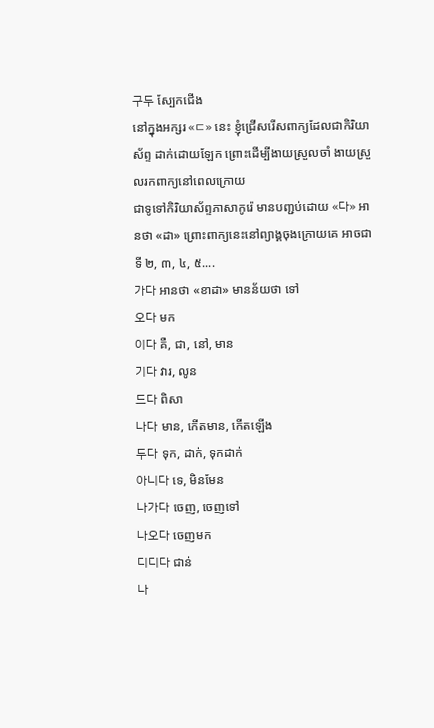구두 ស្បែកជើង
នៅក្នុងអក្សរ «ㄷ» នេះ ខ្ញុំជ្រើសរើសពាក្យដែលជាកិរិយាស័ព្ទ ដាក់ដោយឡែក ព្រោះដើម្បីងាយស្រួលចាំ ងាយស្រួលរកពាក្យនៅពេលក្រោយ
ជាទូទៅកិរិយាស័ព្ទភាសាកូរ៉េ មានបញ្ជប់ដោយ «다» អានថា «ដា» ព្រោះពាក្យនេះនៅព្យាង្គចុងក្រោយគេ អាចជាទី ២, ៣, ៤, ៥....
가다 អានថា «ខាដា» មានន័យថា ទៅ
오다 មក
이다 គឺ, ជា, នៅ, មាន
기다 វារ, លូន
드다 ពិសា
나다 មាន, កើតមាន, កើតឡើង
두다 ទុក, ដាក់, ទុកដាក់
아니다 ទេ, មិនមែន
나가다 ចេញ, ចេញទៅ
나오다 ចេញមក
디디다 ជាន់
나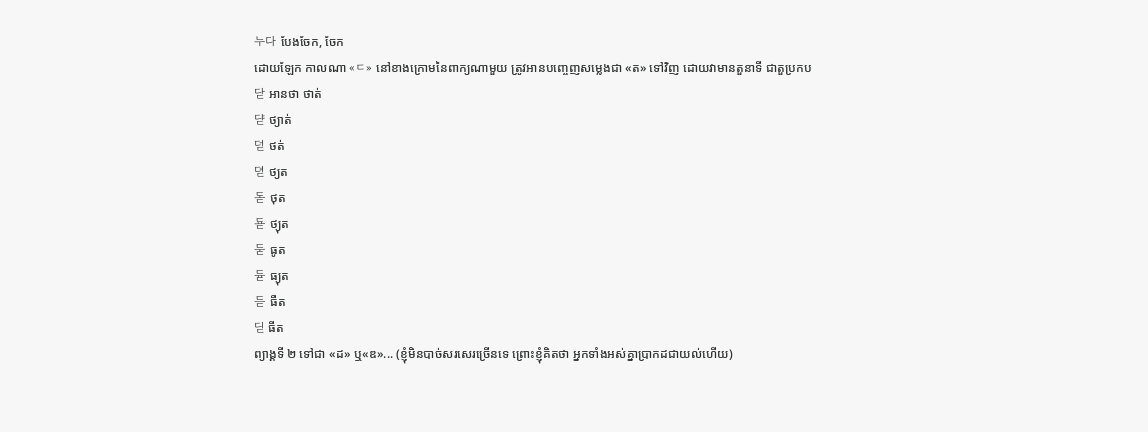누다 បែងចែក, ចែក
ដោយឡែក កាលណា «ㄷ» នៅខាងក្រោមនៃពាក្យណាមួយ ត្រូវអានបញ្ចេញសម្លេងជា «ត» ទៅវិញ ដោយវាមានតួនាទី ជាតួប្រកប
닫 អានថា ថាត់
댣 ថ្យាត់
덛 ថត់
뎓 ថ្យត
돋 ថុត
됻 ថ្យុត
둗 ធូត
듇 ធ្យុត
듣 ធឺត
딛 ធីត
ព្យាង្គទី ២ ទៅជា «ដ» ឬ«ឌ»... (ខ្ញុំមិនបាច់សរសេរច្រើនទេ ព្រោះខ្ញុំគិតថា អ្នកទាំងអស់គ្នាប្រាកដជាយល់ហើយ)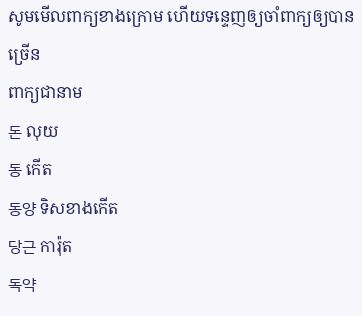សូមមើលពាក្យខាងក្រោម ហើយទន្ទេញឲ្យចាំពាក្យឲ្យបានច្រើន
ពាក្យជានាម
돈 លុយ
동 កើត
동양 ទិសខាងកើត
당근 ការ៉ុត
독약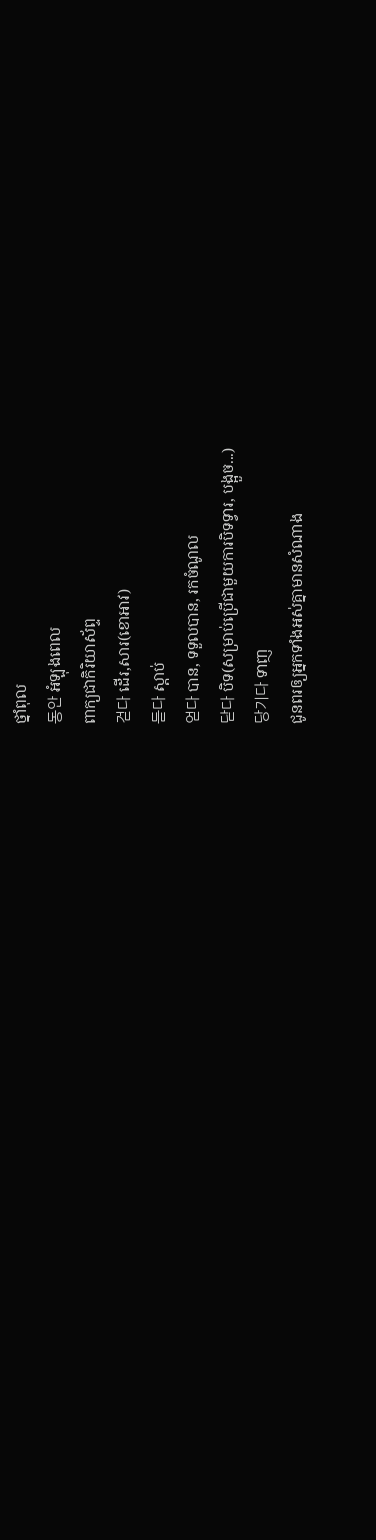ថ្នាំពុល
동안 អំឡុងពេល
ពាក្យជាកិរិយាស័ព្ទ
걷다 ដើរ,សារ(ខោអាវ)
듣다 ស្ដាប់
얻다 បាន, ទទួលបាន, រកចំណូល
닫다 បិទ(សម្រាប់ប្រើជាមួយការបិទទ្វារ, បង្អួច...)
당기다 ទាញ
ជូនពរឲ្យអ្នកទាំងអស់គ្នាមានសំណាង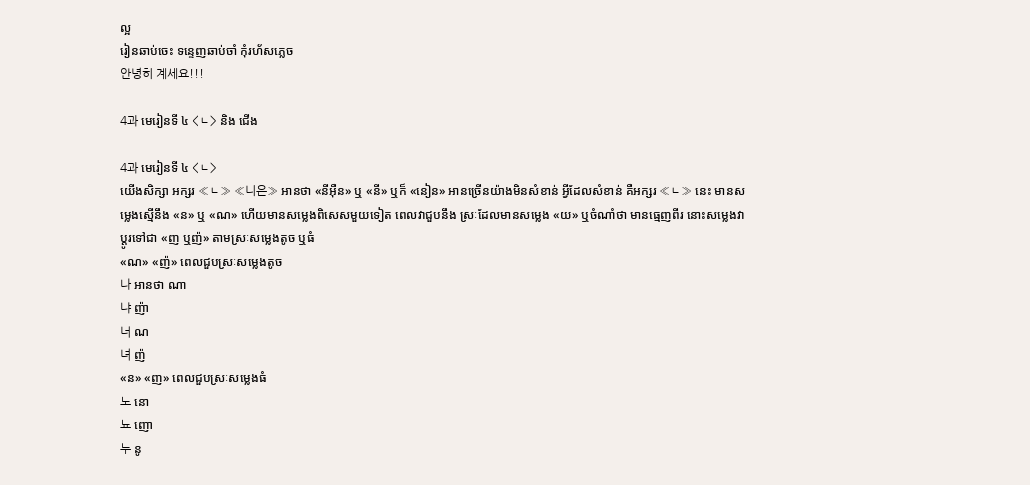ល្អ
រៀនឆាប់ចេះ ទន្ទេញឆាប់ចាំ កុំរហ័សភ្លេច
안녕히 계세요!!!

4과 មេរៀនទី ៤ <ㄴ> និង ជើង

4과 មេរៀនទី ៤ <ㄴ>
យើងសិក្សា អក្សរ «ㄴ» «니은» អានថា «នីអ៊ឺន» ឬ «នី» ឬក៏ «នៀន» អានច្រើនយ៉ាងមិនសំខាន់ អ្វីដែលសំខាន់ គឺអក្សរ «ㄴ» នេះ មានសម្លេងស្មើនឹង «ន» ឬ «ណ» ហើយមានសម្លេងពិសេសមួយទៀត ពេលវាជួបនឹង ស្រៈដែលមានសម្លេង «យ» ឬចំណាំថា មានធ្មេញពីរ នោះសម្លេងវាប្ដូរទៅជា «ញ ឬញ៉» តាមស្រៈសម្លេងតូច ឬធំ
«ណ» «ញ៉» ពេលជួបស្រៈសម្លេងតូច
나 អានថា ណា
냐 ញ៉ា
너 ណ
녀 ញ៉
«ន» «ញ» ពេលជួបស្រៈសម្លេងធំ
노 នោ
뇨 ញោ
누 នូ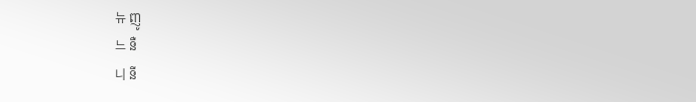뉴 ញូ
느 នឺ
니 នី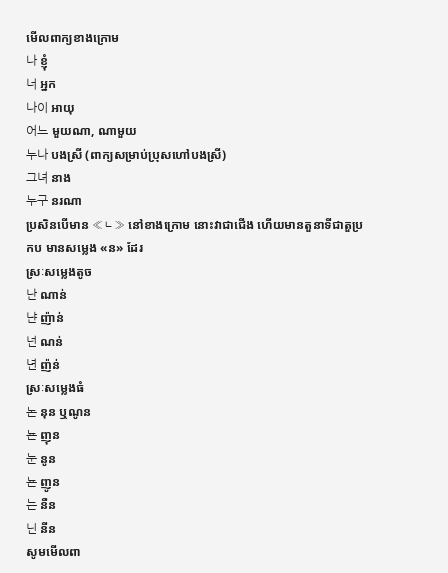មើលពាក្យខាងក្រោម
나 ខ្ញុំ
너 អ្នក
나이 អាយុ
어느 មួយណា, ណាមួយ
누나 បងស្រី (ពាក្យសម្រាប់ប្រុសហៅបងស្រី)
그녀 នាង
누구 នរណា
ប្រសិនបើមាន «ㄴ» នៅខាងក្រោម នោះវាជាជើង ហើយមានតួនាទីជាតួប្រកប មានសម្លេង «ន» ដែរ
ស្រៈសម្លេងតូច
난 ណាន់
냔 ញ៉ាន់
넌 ណន់
년 ញ៉ន់
ស្រៈសម្លេងធំ
논 នុន ឬណូន
뇬 ញុន
눈 នូន
뇬 ញូន
는 នឺន
닌 នីន
សូមមើលពា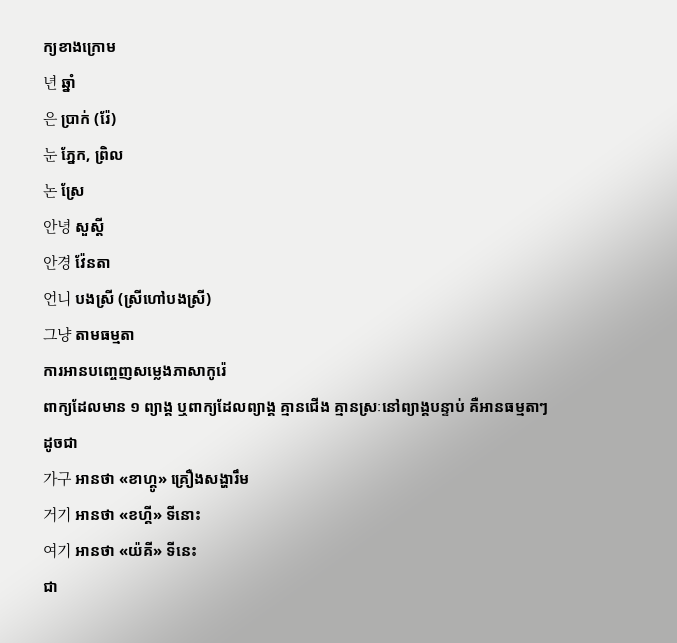ក្យខាងក្រោម
년 ឆ្នាំ
은 ប្រាក់ (រ៉ែ)
눈 ភ្នែក, ព្រិល
논 ស្រែ
안녕 សួស្ដី
안경 វ៉ែនតា
언니 បងស្រី (ស្រីហៅបងស្រី)
그냥 តាមធម្មតា
ការអានបញ្ចេញសម្លេងភាសាកូរ៉េ
ពាក្យដែលមាន ១ ព្យាង្គ ឬពាក្យដែលព្យាង្គ គ្មានជើង គ្មានស្រៈនៅព្យាង្គបន្ទាប់ គឺអានធម្មតាៗ
ដូចជា
가구 អានថា «ខាហ្គូ» គ្រឿងសង្ហារឹម
거기 អានថា «ខហ្គី» ទីនោះ
여기 អានថា «យ៉គី» ទីនេះ
ជា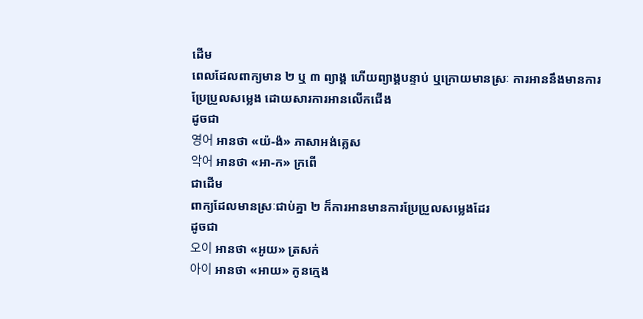ដើម
ពេលដែលពាក្យមាន ២ ឬ ៣ ព្យាង្គ ហើយព្យាង្គបន្ទាប់ ឬក្រោយមានស្រៈ ការអាននឹងមានការប្រែប្រួលសម្លេង ដោយសារការអានលើកជើង
ដូចជា
영어 អានថា «យ៉-ង៉» ភាសាអង់គ្លេស
악어 អានថា «អា-ក» ក្រពើ
ជាដើម
ពាក្យដែលមានស្រៈជាប់គ្នា ២ ក៏ការអានមានការប្រែប្រួលសម្លេងដែរ
ដូចជា
오이 អានថា «អូយ» ត្រសក់
아이 អានថា «អាយ» កូនក្មេង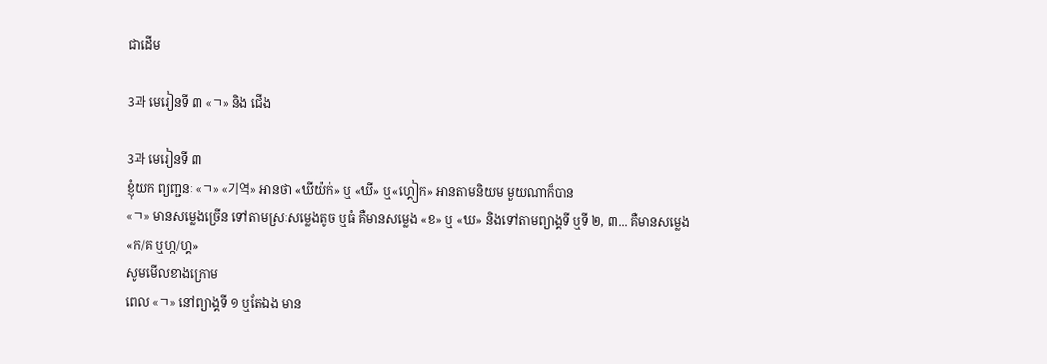ជាដើម

3과 មេរៀនទី ៣ «ㄱ» និង ជើង

3과 មេរៀនទី ៣
ខ្ញុំយក ព្យញ្ជនៈ «ㄱ» «기역» អានថា «ឃីយ៉ក់» ឬ «ឃី» ឬ«ហ្គៀក» អានតាមនិយម មួយណាក៏បាន
«ㄱ» មានសម្លេងច្រើន ទៅតាមស្រៈសម្លេងតូច ឬធំ គឺមានសម្លេង «ខ» ឬ «ឃ» និងទៅតាមព្យាង្គទី ឬទី ២, ៣... គឺមានសម្លេង «ក/គ ឬហ្ក/ហ្គ»
សូមមើលខាងក្រោម
ពេល «ㄱ» នៅព្យាង្គទី ១ ឬតែឯង មាន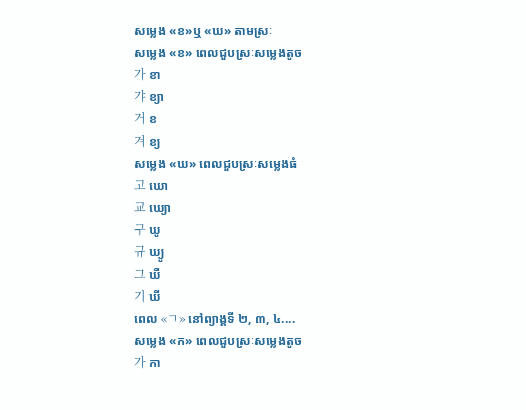សម្លេង «ខ»ឬ «ឃ» តាមស្រៈ
សម្លេង «ខ» ពេលជួបស្រៈសម្លេងតូច
가 ខា
갸 ខ្យា
거 ខ
겨 ខ្យ
សម្លេង «ឃ» ពេលជួបស្រៈសម្លេងធំ
고 ឃោ
교 ឃ្យោ
구 ឃូ
규 ឃ្យូ
그 ឃឺ
기 ឃី
ពេល «ㄱ» នៅព្យាង្គទី ២, ៣, ៤....
សម្លេង «ក» ពេលជួបស្រៈសម្លេងតូច
가 កា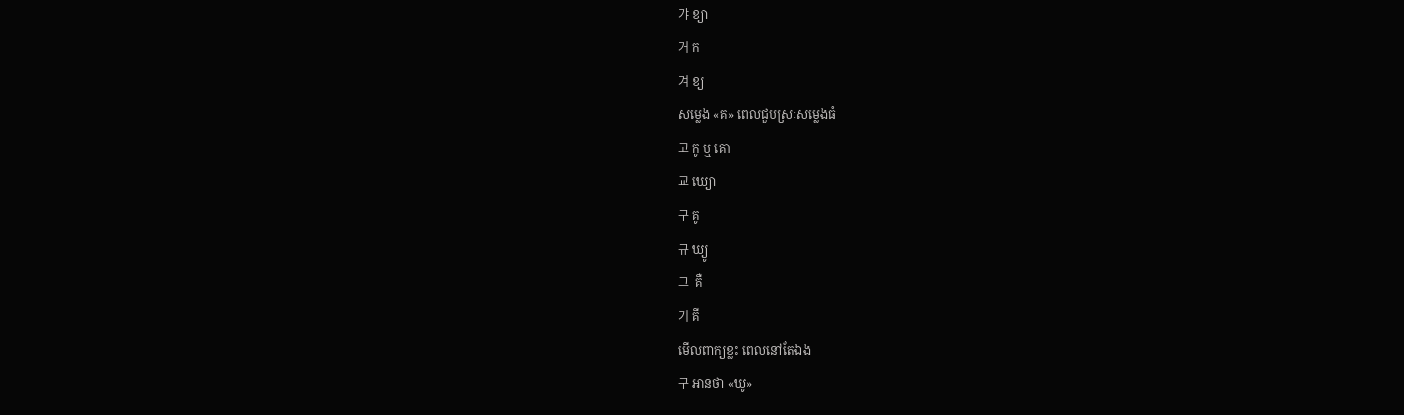갸 ខ្យា
거 ក
겨 ខ្យ
សម្លេង «គ» ពេលជួបស្រៈសម្លេងធំ
고 កូ ឬ គោ
교 ឃ្យោ
구 គូ
규 ឃ្យូ
그  គឺ
기 គី
មើលពាក្យខ្លះ ពេលនៅតែឯង
구 អានថា «ឃូ»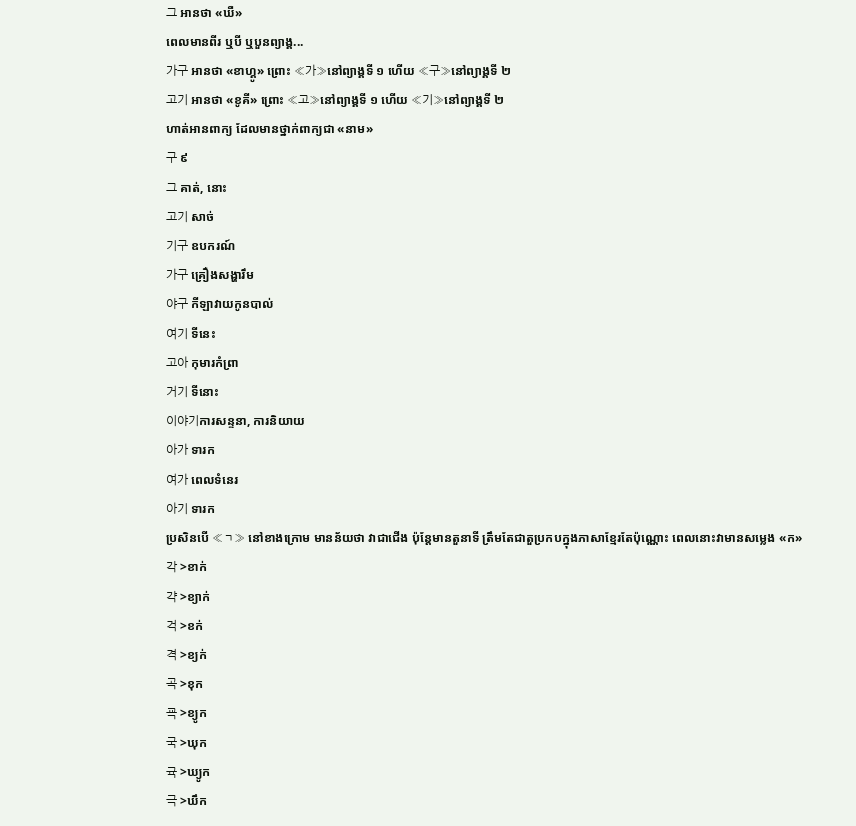그 អានថា «ឃឺ»
ពេលមានពីរ ឬបី ឬបួនព្យាង្គ...
가구 អានថា «ខាហ្គូ» ព្រោះ «가»នៅព្យាង្គទី ១ ហើយ «구»នៅព្យាង្គទី ២
고기 អានថា «ខូគី» ព្រោះ «고»នៅព្យាង្គទី ១ ហើយ «기»នៅព្យាង្គទី ២
ហាត់អានពាក្យ ដែលមានថ្នាក់ពាក្យជា «នាម»
구 ៩
그 គាត់, នោះ
고기 សាច់
기구 ឧបករណ៍
가구 គ្រឿងសង្ហារឹម
야구 កីឡាវាយកូនបាល់
여기 ទីនេះ
고아 កុមារកំព្រា
거기 ទីនោះ
이야기ការសន្ទនា, ការនិយាយ
아가 ទារក
여가 ពេលទំនេរ
아기 ទារក
ប្រសិនបើ «ㄱ» នៅខាងក្រោម មានន័យថា វាជាជើង ប៉ុន្ដែមានតួនាទី ត្រឹមតែជាតួប្រកបក្នុងភាសាខ្មែរតែប៉ុណ្ណោះ ពេលនោះវាមានសម្លេង «ក»
각 >ខាក់
갹 >ខ្យាក់
걱 >ខក់
격 >ខ្យក់
곡 >ខុក
굑 >ខ្យូក
국 >ឃុក
귝 >ឃ្យូក
극 >ឃឹក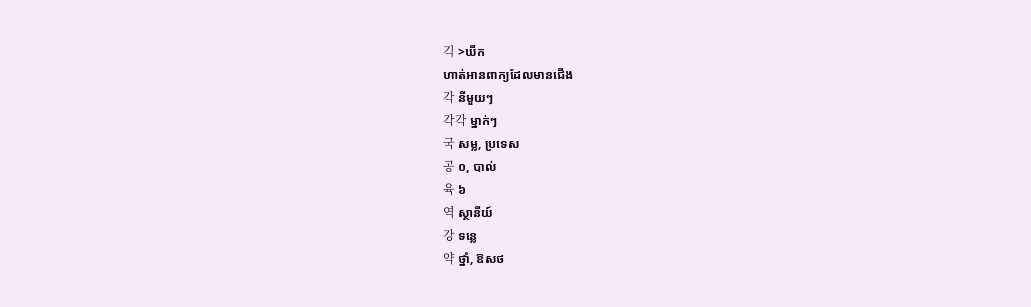긱 >ឃីក
ហាត់អានពាក្យដែលមានជើង
각 នីមួយៗ
각각 ម្នាក់ៗ
국 សម្ល, ប្រទេស
공 ០, បាល់
육 ៦
역 ស្ថានីយ៍
강 ទន្លេ
약 ថ្នាំ, ឱសថ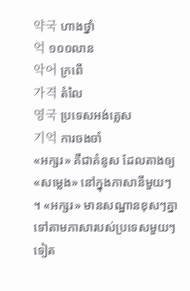약국 ហាងថ្នាំ
억 ១០០លាន
악어 ក្រពើ
가격 តំលៃ
영국 ប្រទេសអង់គ្លេស
기억 ការចងចាំ
«អក្សរ» គឺជាគំនូស ដែលតាងឲ្យ «សម្លេង» នៅក្នុងភាសានីមួយៗ ។ «អក្សរ» មានសណ្ឋានខុសៗគ្នា ទៅតាមភាសារបស់ប្រទេសមួយៗទៀត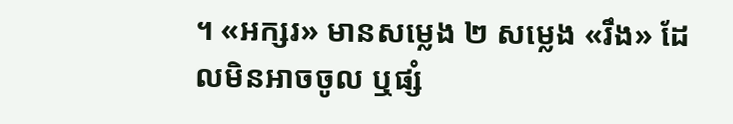។ «អក្សរ» មានសម្លេង ២ សម្លេង «រឹង» ដែលមិនអាចចូល ឬផ្សំ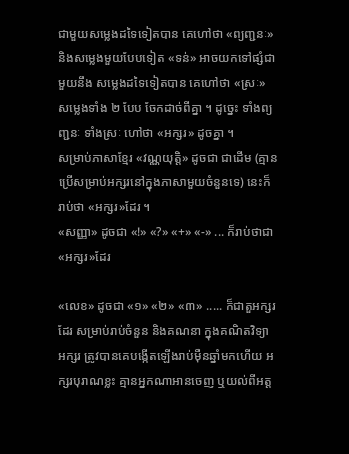ជាមួយសម្លេងដទៃទៀតបាន គេហៅថា «ព្យញ្ជនៈ» និងសម្លេងមួយបែបទៀត «ទន់» អាចយកទៅផ្សំជាមួយនឹង សម្លេងដទៃទៀតបាន គេហៅថា «ស្រៈ» សម្លេងទាំង ២ បែប ចែកដាច់ពីគ្នា ។ ដូច្នេះ ទាំងព្យញ្ជនៈ ទាំងស្រៈ ហៅថា «អក្សរ» ដូចគ្នា ។
សម្រាប់ភាសាខ្មែរ «វណ្ណយុត្តិ» ដូចជា ជាដើម (គ្មានប្រើសម្រាប់អក្សរនៅក្នុងភាសាមួយចំនួនទេ) នេះក៏រាប់ថា «អក្សរ»ដែរ ។
«សញ្ញា» ដូចជា «!» «?» «+» «-» ... ក៏រាប់ថាជា «អក្សរ»ដែរ

«លេខ» ដូចជា «១» «២» «៣» ..... ក៏ជាតួអក្សរដែរ សម្រាប់រាប់ចំនួន និងគណនា ក្នុងគណិតវិទ្យា
អក្សរ ត្រូវបានគេបង្កើតឡើងរាប់ម៉ឺនឆ្នាំមកហើយ អក្សរបុរាណខ្លះ គ្មានអ្នកណាអានចេញ ឬយល់ពីអត្ត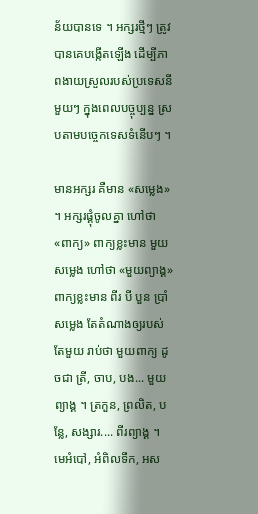ន័យបានទេ ។ អក្សរថ្មីៗ ត្រូវបានគេបង្កើតឡើង ដើម្បីភាពងាយស្រួលរបស់ប្រទេសនីមួយៗ ក្នុងពេលបច្ចុប្បន្ន ស្របតាមបចេ្ចកទេសទំនើបៗ ។

មានអក្សរ គឺមាន «សម្លេង» ។ អក្សរផ្គុំចូលគ្នា ហៅថា «ពាក្យ» ពាក្យខ្លះមាន មួយសម្លេង ហៅថា «មួយព្យាង្គ» ពាក្យខ្លះមាន ពីរ បី បួន ប្រាំ សម្លេង តែតំណាងឲ្យរបស់តែមួយ រាប់ថា មួយពាក្យ ដូចជា ត្រី, ចាប, បង... មួយព្យាង្គ ។ ត្រកួន, ព្រលិត, បន្លែ, សង្សារ.... ពីរព្យាង្គ ។ មេអំបៅ, អំពិលទឹក, អស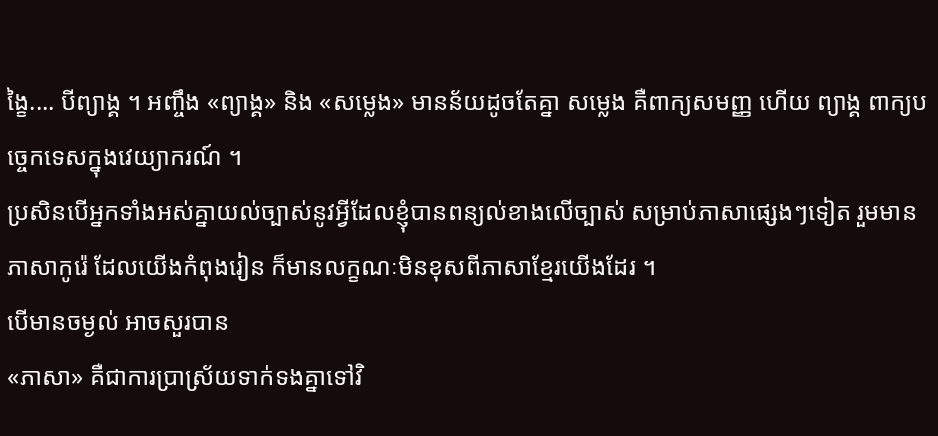ង្ខៃ.... បីព្យាង្គ ។ អញ្ចឹង «ព្យាង្គ» និង «សម្លេង» មានន័យដូចតែគ្នា សម្លេង គឺពាក្យសមញ្ញ ហើយ ព្យាង្គ ពាក្យបច្ចេកទេសក្នុងវេយ្យាករណ៍ ។
ប្រសិនបើអ្នកទាំងអស់គ្នាយល់ច្បាស់នូវអ្វីដែលខ្ញុំបានពន្យល់ខាងលើច្បាស់ សម្រាប់ភាសាផ្សេងៗទៀត រួមមាន ភាសាកូរ៉េ ដែលយើងកំពុងរៀន ក៏មានលក្ខណៈមិនខុសពីភាសាខ្មែរយើងដែរ ។
បើមានចម្ងល់ អាចសួរបាន
«ភាសា» គឺជាការប្រាស្រ័យទាក់ទងគ្នាទៅវិ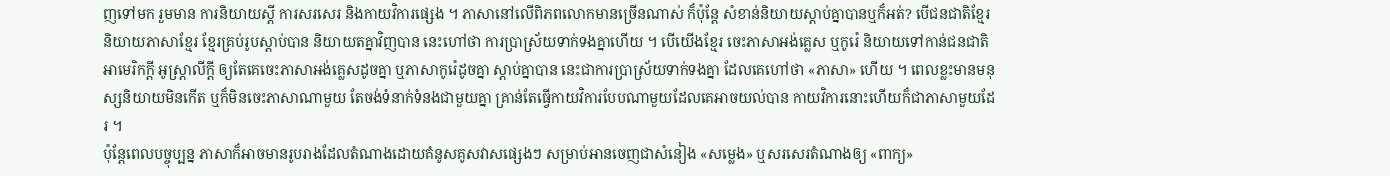ញទៅមក រួមមាន ការនិយាយស្ដី ការសរសេរ និងកាយវិការផ្សេង ។ ភាសានៅលើពិភពលោកមានច្រើនណាស់ ក៏ប៉ុន្ដែ សំខាន់និយាយស្ដាប់គ្នាបានឬក៏អត់? បើជនជាតិខ្មែរ និយាយភាសាខ្មែរ ខ្មែរគ្រប់រូបស្ដាប់បាន និយាយតគ្នាវិញបាន នេះហៅថា ការប្រាស្រ័យទាក់ទងគ្នាហើយ ។ បើយើងខ្មែរ ចេះភាសាអង់គ្លេស ឬកូរ៉េ និយាយទៅកាន់ជនជាតិ អាមេរិកក្ដី អូស្ដ្រាលីក្ដី ឲ្យតែគេចេះភាសាអង់គ្លេសដូចគ្នា ឬភាសាកូរ៉េដូចគ្នា ស្ដាប់គ្នាបាន នេះជាការប្រាស្រ័យទាក់ទងគ្នា ដែលគេហៅថា «ភាសា» ហើយ ។ ពេលខ្លះមានមនុស្សនិយាយមិនកើត ឬក៏មិនចេះភាសាណាមួយ តែចង់ទំនាក់ទំនងជាមួយគ្នា គ្រាន់តែធ្វើកាយវិការបែបណាមួយដែលគេអាចយល់បាន កាយវិការនោះហើយក៏ជាភាសាមួយដែរ ។
ប៉ុន្ដែពេលបច្ចុប្បន្ន ភាសាក៏អាចមានរូបរាងដែលតំណាងដោយគំនូសគូសវាសផ្សេងៗ សម្រាប់អានចេញជាសំនៀង «សម្លេង» ឬសរសេរតំណាងឲ្យ «ពាក្យ»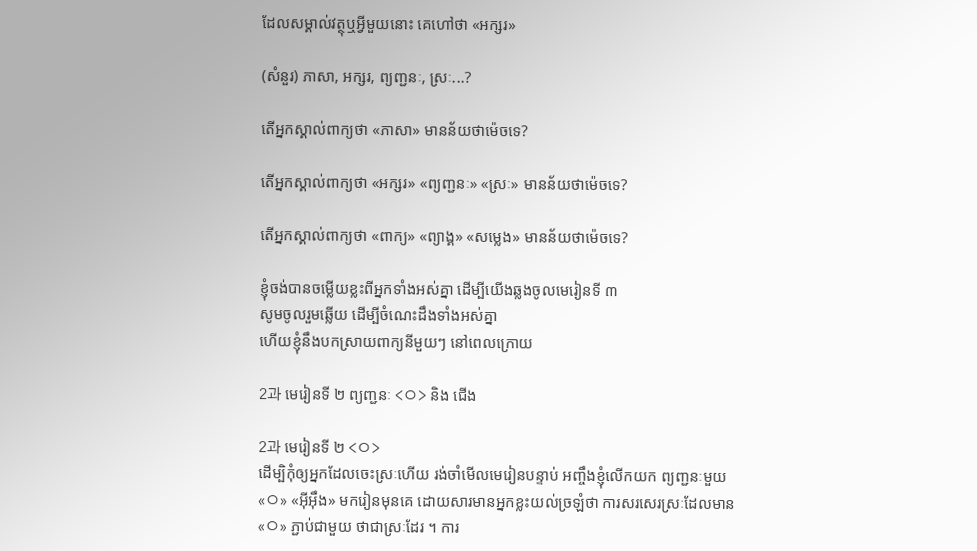ដែលសម្គាល់វត្ថុឬអ្វីមួយនោះ គេហៅថា «អក្សរ»

(សំនួរ) ភាសា, អក្សរ, ព្យញ្ជនៈ, ស្រៈ...?

តើអ្នកស្គាល់ពាក្យថា «ភាសា» មានន័យថាម៉េចទេ?

តើអ្នកស្គាល់ពាក្យថា «អក្សរ» «ព្យញ្ជនៈ» «ស្រៈ» មានន័យថាម៉េចទេ?

តើអ្នកស្គាល់ពាក្យថា «ពាក្យ» «ព្យាង្គ» «សម្លេង» មានន័យថាម៉េចទេ?

ខ្ញុំចង់បានចម្លើយខ្លះពីអ្នកទាំងអស់គ្នា ដើម្បីយើងឆ្លងចូលមេរៀនទី ៣
សូមចូលរួមឆ្លើយ ដើម្បីចំណេះដឹងទាំងអស់គ្នា
ហើយខ្ញុំនឹងបកស្រាយពាក្យនីមួយៗ នៅពេលក្រោយ

2과 មេរៀនទី ២ ព្យញ្ជនៈ <ㅇ> និង ជើង

2과 មេរៀនទី ២ <ㅇ>
ដើម្បិកុំឲ្យអ្នកដែលចេះស្រៈហើយ រង់ចាំមើលមេរៀនបន្ទាប់ អញ្ចឹងខ្ញុំលើកយក ព្យញ្ជនៈមួយ «ㅇ» «អ៊ីអ៊ឹង» មករៀនមុនគេ ដោយសារមានអ្នកខ្លះយល់ច្រឡំថា ការសរសេរស្រៈដែលមាន «ㅇ» ភ្ជាប់ជាមួយ ថាជាស្រៈដែរ ។ ការ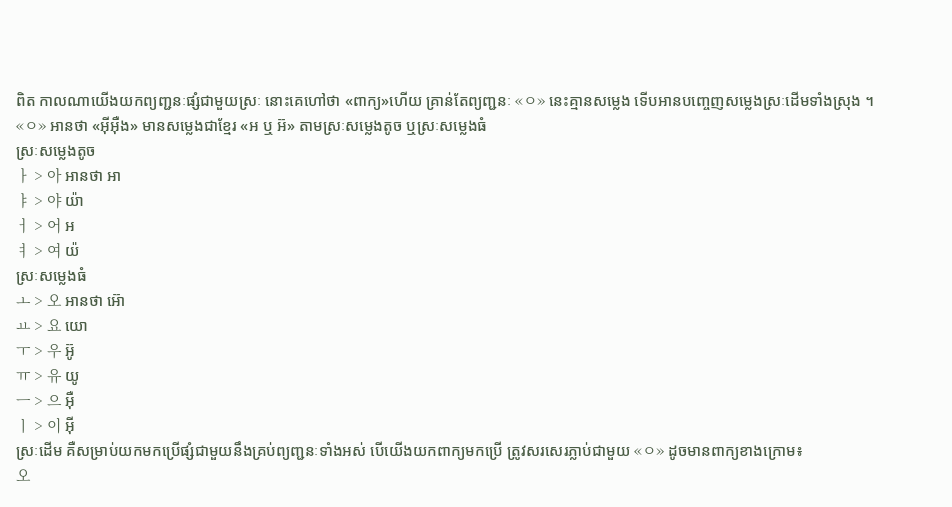ពិត កាលណាយើងយកព្យញ្ជនៈផ្សំជាមួយស្រៈ នោះគេហៅថា «ពាក្យ»ហើយ គ្រាន់តែព្យញ្ជនៈ «ㅇ» នេះគ្មានសម្លេង ទើបអានបញ្ចេញសម្លេងស្រៈដើមទាំងស្រុង ។
«ㅇ» អានថា «អ៊ីអ៊ឺង» មានសម្លេងជាខ្មែរ «អ ឬ អ៊» តាមស្រៈសម្លេងតូច ឬស្រៈសម្លេងធំ
ស្រៈសម្លេងតូច
ㅏ > 아 អានថា អា
ㅑ > 야 យ៉ា
ㅓ > 어 អ
ㅕ > 여 យ៉
ស្រៈសម្លេងធំ
ㅗ > 오 អានថា អ៊ោ
ㅛ > 요 យោ
ㅜ > 우 អ៊ូ
ㅠ > 유 យូ
ㅡ > 으 អ៊ឺ
ㅣ > 이 អ៊ី
ស្រៈដើម គឺសម្រាប់យកមកប្រើផ្សំជាមួយនឹងគ្រប់ព្យញ្ជនៈទាំងអស់ បើយើងយកពាក្យមកប្រើ ត្រូវសរសេរភ្លាប់ជាមួយ «ㅇ» ដូចមានពាក្យខាងក្រោម៖
오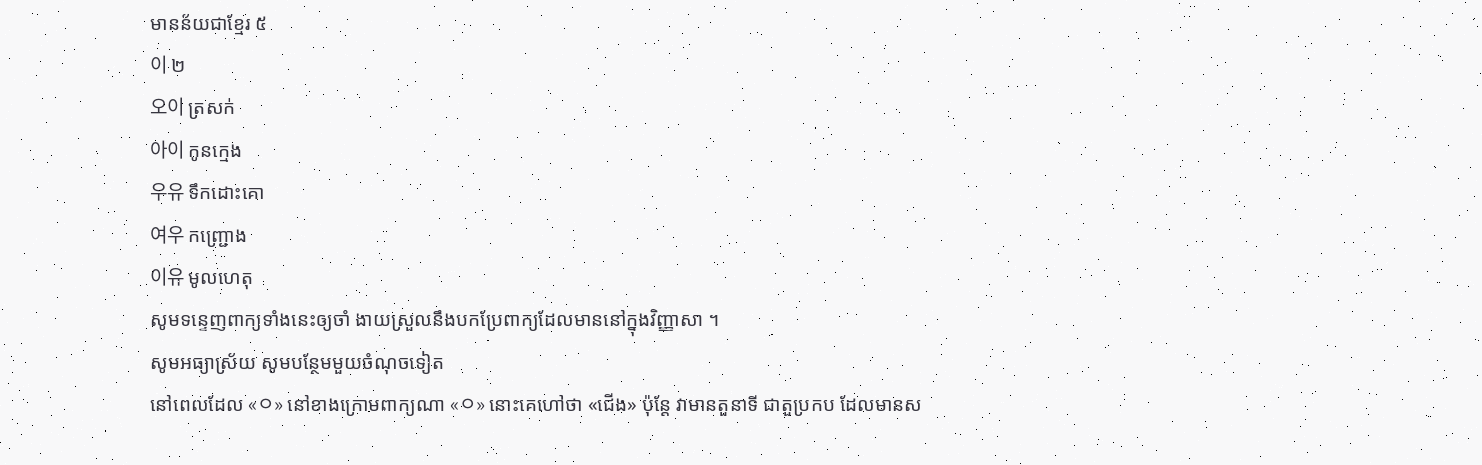មានន័យជាខ្មែរ ៥
이 ២
오이 ត្រសក់
아이 កូនក្មេង
우유 ទឹកដោះគោ
여우 កញ្ជ្រោង
이유 មូលហេតុ
សូមទន្ទេញពាក្យទាំងនេះឲ្យចាំ ងាយស្រួលនឹងបកប្រែពាក្យដែលមាននៅក្នុងវិញ្ញាសា ។
សូមអធ្យាស្រ័យ សូមបន្ថែមមួយចំណុចទៀត
នៅពេលដែល «ㅇ» នៅខាងក្រោមពាក្យណា «ㅇ» នោះគេហៅថា «ជើង» ប៉ុន្ដែ វាមានតួនាទី ជាតួប្រកប ដែលមានស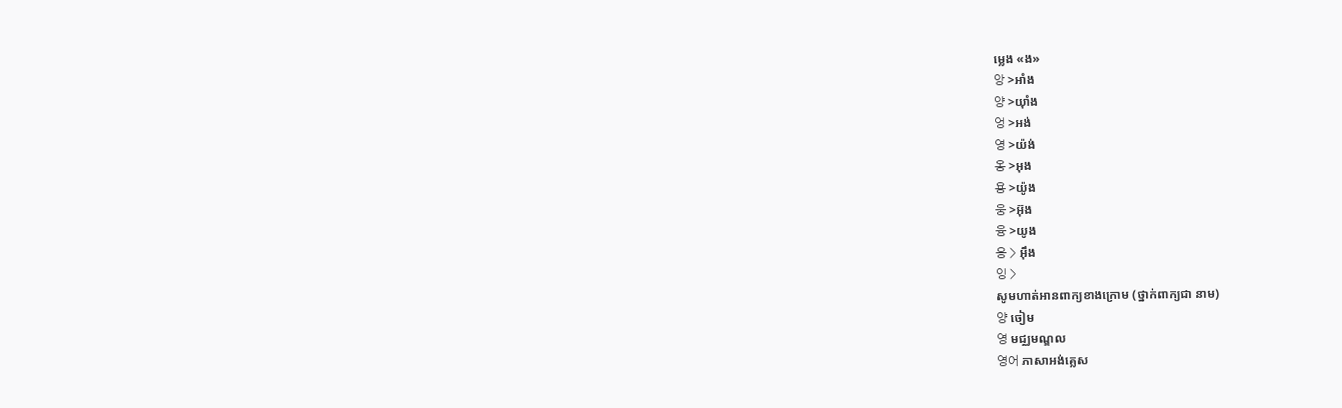ម្លេង «ង»
앙 >អាំង
양 >យ៉ាំង
엉 >អង់
영 >យ៉ង់
옹 >អុង
용 >យ៉ូង
웅 >អ៊ុង
융 >យូង
응 > អ៊ឹង
잉 >
សូមហាត់អានពាក្យខាងក្រោម (ថ្នាក់ពាក្យជា នាម)
양 ចៀម
영 មជ្ឈមណ្ឌល
영어 ភាសាអង់គ្លេស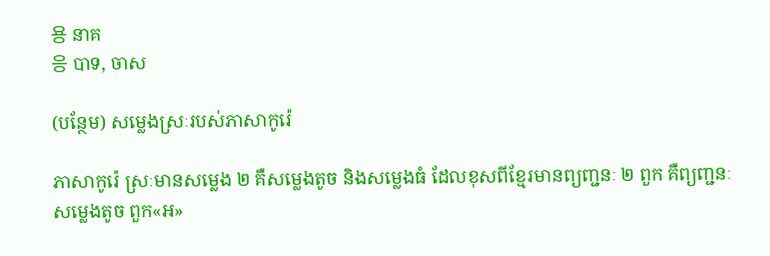용 នាគ
응 បាទ, ចាស

(បន្ថែម) សម្លេងស្រៈរបស់ភាសាកូរ៉េ

ភាសាកូរ៉េ ស្រៈមានសម្លេង ២ គឺសម្លេងតូច និងសម្លេងធំ ដែលខុសពីខ្មែរមានព្យញ្ជនៈ ២ ពួក គឺព្យញ្ជនៈសម្លេងតូច ពួក«អ»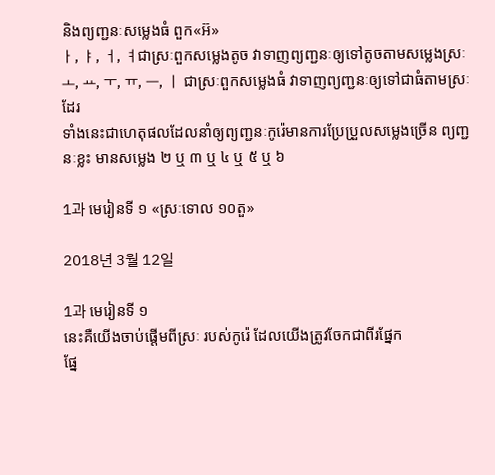និងព្យញ្ជនៈសម្លេងធំ ពួក«អ៊»
ㅏ, ㅑ, ㅓ, ㅕជាស្រៈពួកសម្លេងតូច វាទាញព្យញ្ជនៈឲ្យទៅតូចតាមសម្លេងស្រៈ
ㅗ, ㅛ, ㅜ, ㅠ, ㅡ, ㅣ ជាស្រៈពួកសម្លេងធំ វាទាញព្យញ្ជនៈឲ្យទៅជាធំតាមស្រៈដែរ
ទាំងនេះជាហេតុផលដែលនាំឲ្យព្យញ្ជនៈកូរ៉េមានការប្រែប្រួលសម្លេងច្រើន ព្យញ្ជនៈខ្លះ មានសម្លេង ២ ឬ ៣ ឬ ៤ ឬ ៥ ឬ ៦

1과 មេរៀនទី ១ «ស្រៈទោល ១០តួ»

2018년 3월 12일

1과 មេរៀនទី ១
នេះគឺយើងចាប់ផ្ដើមពីស្រៈ របស់កូរ៉េ ដែលយើងត្រូវចែកជាពីរផ្នែក
ផ្នែ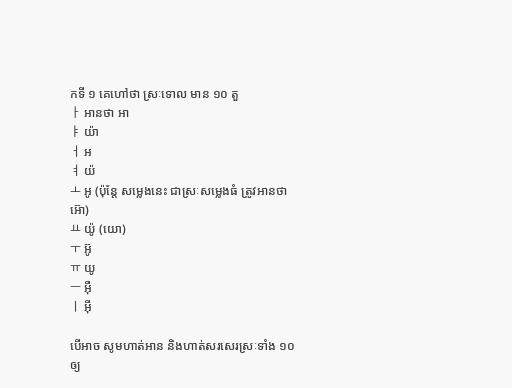កទី ១ គេហៅថា ស្រៈទោល មាន ១០ តួ
ㅏ អានថា អា
ㅑ យ៉ា
ㅓ អ
ㅕ យ៉
ㅗ អូ (ប៉ុន្ដែ សម្លេងនេះ ជាស្រៈសម្លេងធំ ត្រូវអានថា អ៊ោ)
ㅛ យ៉ូ (យោ)
ㅜ អ៊ូ
ㅠ យូ
ㅡ អ៊ឺ
ㅣ អ៊ី

បើអាច សូមហាត់អាន និងហាត់សរសេរស្រៈទាំង ១០ ឲ្យ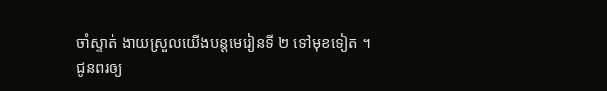ចាំស្ទាត់ ងាយស្រួលយើងបន្ដមេរៀនទី ២ ទៅមុខទៀត ។
ជូនពរឲ្យ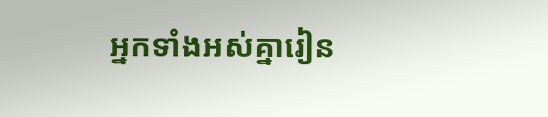អ្នកទាំងអស់គ្នារៀន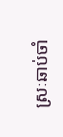ស្រៈឆាប់ចាំ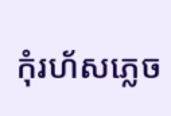កុំរហ័សភ្លេច